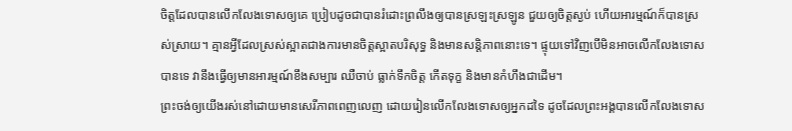ចិត្តដែលបានលើកលែងទោសឲ្យគេ ប្រៀបដូចជាបានរំដោះព្រលឹងឲ្យបានស្រឡះស្រឡូន ជួយឲ្យចិត្តស្ងប់ ហើយអារម្មណ៍ក៏បានស្រស់ស្រាយ។ គ្មានអ្វីដែលស្រស់ស្អាតជាងការមានចិត្តស្អាតបរិសុទ្ធ និងមានសន្តិភាពនោះទេ។ ផ្ទុយទៅវិញបើមិនអាចលើកលែងទោសបានទេ វានឹងធ្វើឲ្យមានអារម្មណ៍ខឹងសម្បារ ឈឺចាប់ ធ្លាក់ទឹកចិត្ត កើតទុក្ខ និងមានកំហឹងជាដើម។
ព្រះចង់ឲ្យយើងរស់នៅដោយមានសេរីភាពពេញលេញ ដោយរៀនលើកលែងទោសឲ្យអ្នកដទៃ ដូចដែលព្រះអង្គបានលើកលែងទោស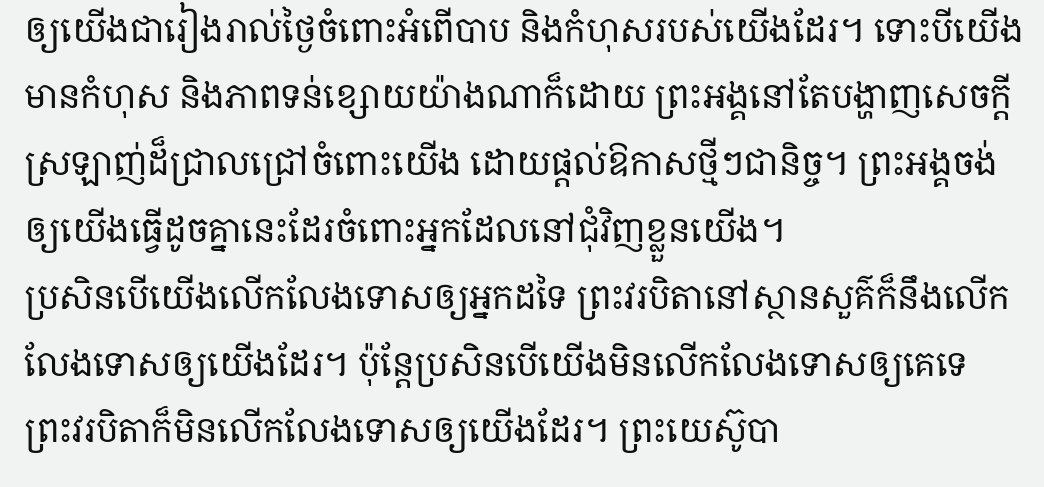ឲ្យយើងជារៀងរាល់ថ្ងៃចំពោះអំពើបាប និងកំហុសរបស់យើងដែរ។ ទោះបីយើងមានកំហុស និងភាពទន់ខ្សោយយ៉ាងណាក៏ដោយ ព្រះអង្គនៅតែបង្ហាញសេចក្ដីស្រឡាញ់ដ៏ជ្រាលជ្រៅចំពោះយើង ដោយផ្ដល់ឱកាសថ្មីៗជានិច្ច។ ព្រះអង្គចង់ឲ្យយើងធ្វើដូចគ្នានេះដែរចំពោះអ្នកដែលនៅជុំវិញខ្លួនយើង។
ប្រសិនបើយើងលើកលែងទោសឲ្យអ្នកដទៃ ព្រះវរបិតានៅស្ថានសួគ៌ក៏នឹងលើកលែងទោសឲ្យយើងដែរ។ ប៉ុន្តែប្រសិនបើយើងមិនលើកលែងទោសឲ្យគេទេ ព្រះវរបិតាក៏មិនលើកលែងទោសឲ្យយើងដែរ។ ព្រះយេស៊ូបា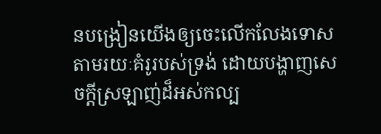នបង្រៀនយើងឲ្យចេះលើកលែងទោសតាមរយៈគំរូរបស់ទ្រង់ ដោយបង្ហាញសេចក្ដីស្រឡាញ់ដ៏អស់កល្ប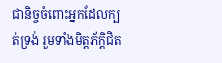ជានិច្ចចំពោះអ្នកដែលក្បត់ទ្រង់ រួមទាំងមិត្តភ័ក្ដិជិត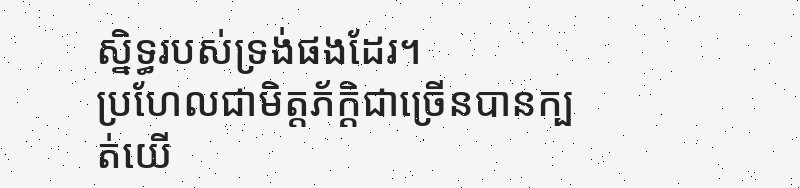ស្និទ្ធរបស់ទ្រង់ផងដែរ។
ប្រហែលជាមិត្តភ័ក្ដិជាច្រើនបានក្បត់យើ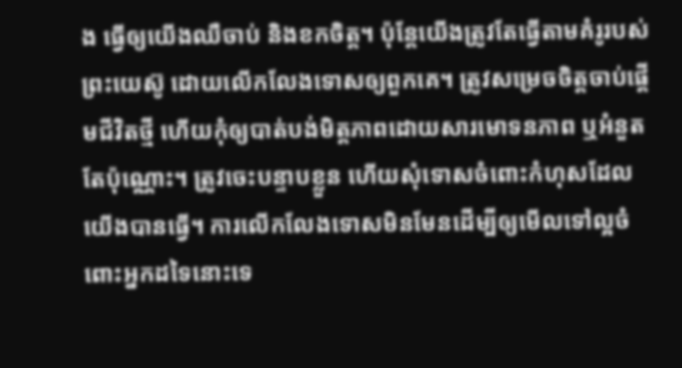ង ធ្វើឲ្យយើងឈឺចាប់ និងខកចិត្ត។ ប៉ុន្តែយើងត្រូវតែធ្វើតាមគំរូរបស់ព្រះយេស៊ូ ដោយលើកលែងទោសឲ្យពួកគេ។ ត្រូវសម្រេចចិត្តចាប់ផ្ដើមជីវិតថ្មី ហើយកុំឲ្យបាត់បង់មិត្តភាពដោយសារមោទនភាព ឬអំនួតតែប៉ុណ្ណោះ។ ត្រូវចេះបន្ទាបខ្លួន ហើយសុំទោសចំពោះកំហុសដែលយើងបានធ្វើ។ ការលើកលែងទោសមិនមែនដើម្បីឲ្យមើលទៅល្អចំពោះអ្នកដទៃនោះទេ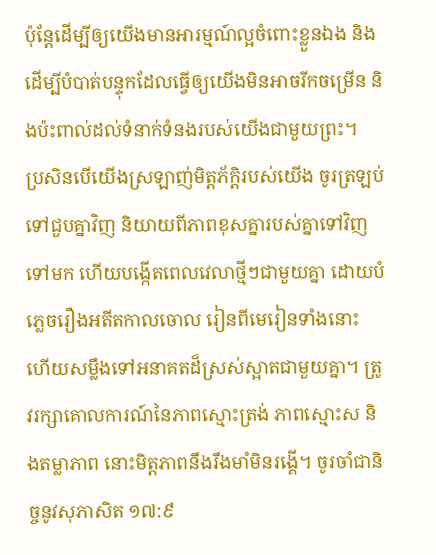ប៉ុន្តែដើម្បីឲ្យយើងមានអារម្មណ៍ល្អចំពោះខ្លួនឯង និងដើម្បីបំបាត់បន្ទុកដែលធ្វើឲ្យយើងមិនអាចរីកចម្រើន និងប៉ះពាល់ដល់ទំនាក់ទំនងរបស់យើងជាមួយព្រះ។
ប្រសិនបើយើងស្រឡាញ់មិត្តភ័ក្ដិរបស់យើង ចូរត្រឡប់ទៅជួបគ្នាវិញ និយាយពីភាពខុសគ្នារបស់គ្នាទៅវិញទៅមក ហើយបង្កើតពេលវេលាថ្មីៗជាមួយគ្នា ដោយបំភ្លេចរឿងអតីតកាលចោល រៀនពីមេរៀនទាំងនោះ ហើយសម្លឹងទៅអនាគតដ៏ស្រស់ស្អាតជាមួយគ្នា។ ត្រូវរក្សាគោលការណ៍នៃភាពស្មោះត្រង់ ភាពស្មោះស និងតម្លាភាព នោះមិត្តភាពនឹងរឹងមាំមិនរង្គើ។ ចូរចាំជានិច្ចនូវសុភាសិត ១៧:៩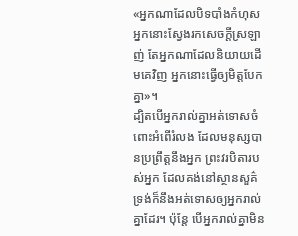«អ្នកណាដែលបិទបាំងកំហុស អ្នកនោះស្វែងរកសេចក្ដីស្រឡាញ់ តែអ្នកណាដែលនិយាយដើមគេវិញ អ្នកនោះធ្វើឲ្យមិត្តបែកគ្នា»។
ដ្បិតបើអ្នករាល់គ្នាអត់ទោសចំពោះអំពើរំលង ដែលមនុស្សបានប្រព្រឹត្តនឹងអ្នក ព្រះវរបិតារបស់អ្នក ដែលគង់នៅស្ថានសួគ៌ ទ្រង់ក៏នឹងអត់ទោសឲ្យអ្នករាល់គ្នាដែរ។ ប៉ុន្តែ បើអ្នករាល់គ្នាមិន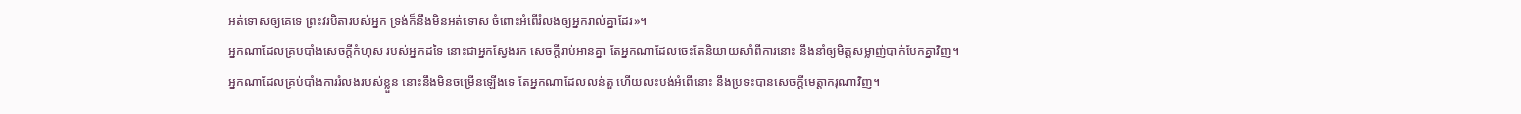អត់ទោសឲ្យគេទេ ព្រះវរបិតារបស់អ្នក ទ្រង់ក៏នឹងមិនអត់ទោស ចំពោះអំពើរំលងឲ្យអ្នករាល់គ្នាដែរ»។
អ្នកណាដែលគ្របបាំងសេចក្ដីកំហុស របស់អ្នកដទៃ នោះជាអ្នកស្វែងរក សេចក្ដីរាប់អានគ្នា តែអ្នកណាដែលចេះតែនិយាយសាំពីការនោះ នឹងនាំឲ្យមិត្តសម្លាញ់បាក់បែកគ្នាវិញ។
អ្នកណាដែលគ្រប់បាំងការរំលងរបស់ខ្លួន នោះនឹងមិនចម្រើនឡើងទេ តែអ្នកណាដែលលន់តួ ហើយលះបង់អំពើនោះ នឹងប្រទះបានសេចក្ដីមេត្តាករុណាវិញ។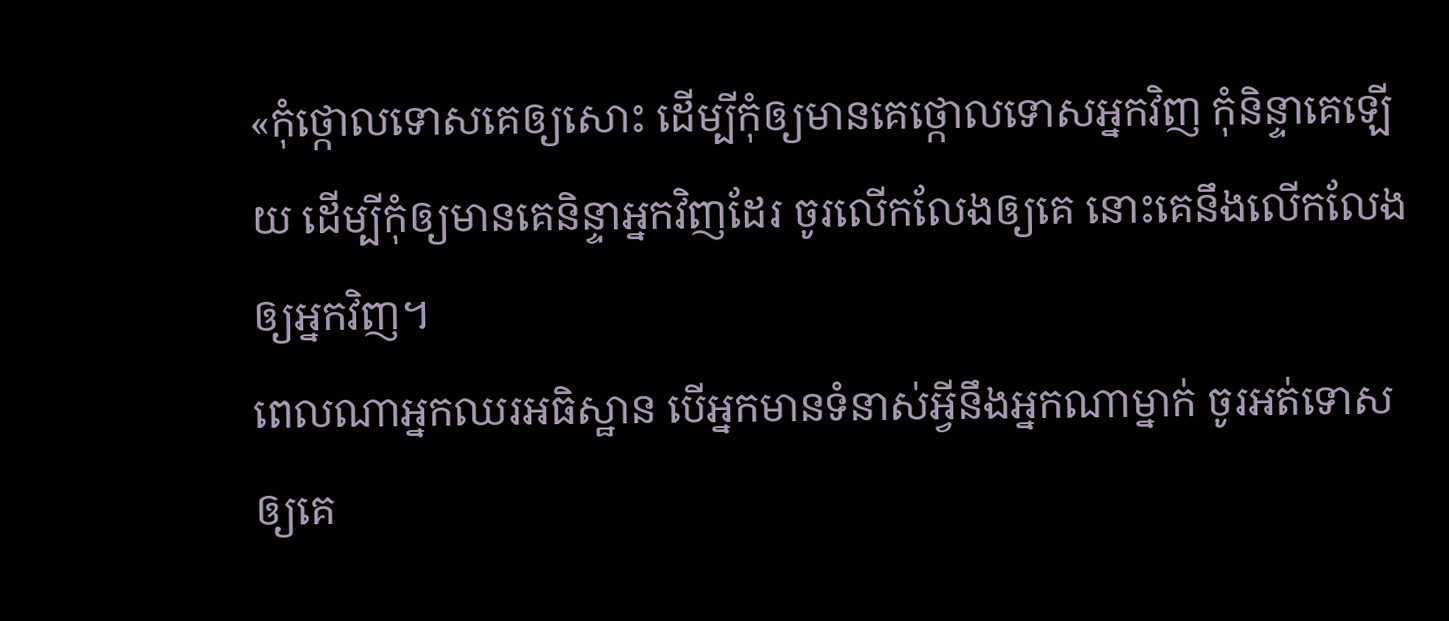«កុំថ្កោលទោសគេឲ្យសោះ ដើម្បីកុំឲ្យមានគេថ្កោលទោសអ្នកវិញ កុំនិន្ទាគេឡើយ ដើម្បីកុំឲ្យមានគេនិន្ទាអ្នកវិញដែរ ចូរលើកលែងឲ្យគេ នោះគេនឹងលើកលែងឲ្យអ្នកវិញ។
ពេលណាអ្នកឈរអធិស្ឋាន បើអ្នកមានទំនាស់អ្វីនឹងអ្នកណាម្នាក់ ចូរអត់ទោសឲ្យគេ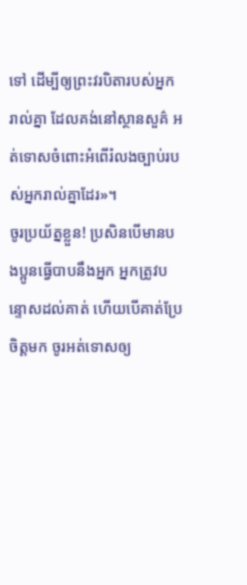ទៅ ដើម្បីឲ្យព្រះវរបិតារបស់អ្នករាល់គ្នា ដែលគង់នៅស្ថានសួគ៌ អត់ទោសចំពោះអំពើរំលងច្បាប់របស់អ្នករាល់គ្នាដែរ»។
ចូរប្រយ័ត្នខ្លួន! ប្រសិនបើមានបងប្អូនធ្វើបាបនឹងអ្នក អ្នកត្រូវបន្ទោសដល់គាត់ ហើយបើគាត់ប្រែចិត្តមក ចូរអត់ទោសឲ្យ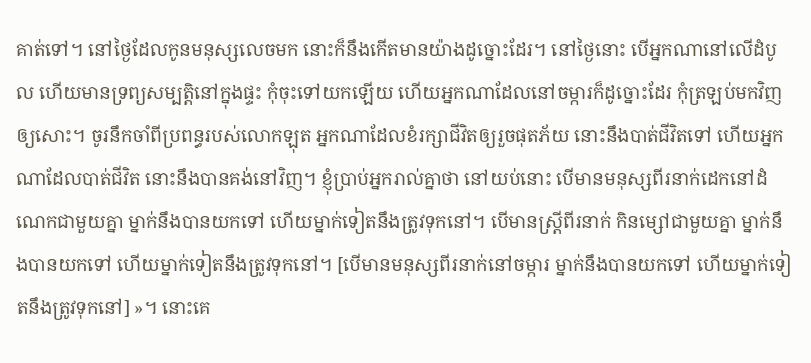គាត់ទៅ។ នៅថ្ងៃដែលកូនមនុស្សលេចមក នោះក៏នឹងកើតមានយ៉ាងដូច្នោះដែរ។ នៅថ្ងៃនោះ បើអ្នកណានៅលើដំបូល ហើយមានទ្រព្យសម្បត្តិនៅក្នុងផ្ទះ កុំចុះទៅយកឡើយ ហើយអ្នកណាដែលនៅចម្ការក៏ដូច្នោះដែរ កុំត្រឡប់មកវិញឲ្យសោះ។ ចូរនឹកចាំពីប្រពន្ធរបស់លោកឡុត អ្នកណាដែលខំរក្សាជីវិតឲ្យរួចផុតភ័យ នោះនឹងបាត់ជីវិតទៅ ហើយអ្នកណាដែលបាត់ជីវិត នោះនឹងបានគង់នៅវិញ។ ខ្ញុំប្រាប់អ្នករាល់គ្នាថា នៅយប់នោះ បើមានមនុស្សពីរនាក់ដេកនៅដំណេកជាមួយគ្នា ម្នាក់នឹងបានយកទៅ ហើយម្នាក់ទៀតនឹងត្រូវទុកនៅ។ បើមានស្ត្រីពីរនាក់ កិនម្សៅជាមួយគ្នា ម្នាក់នឹងបានយកទៅ ហើយម្នាក់ទៀតនឹងត្រូវទុកនៅ។ [បើមានមនុស្សពីរនាក់នៅចម្ការ ម្នាក់នឹងបានយកទៅ ហើយម្នាក់ទៀតនឹងត្រូវទុកនៅ] »។ នោះគេ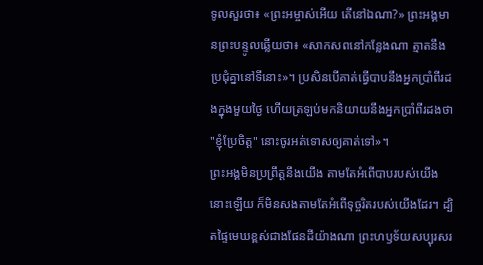ទូលសួរថា៖ «ព្រះអម្ចាស់អើយ តើនៅឯណា?» ព្រះអង្គមានព្រះបន្ទូលឆ្លើយថា៖ «សាកសពនៅកន្លែងណា ត្មាតនឹងប្រជុំគ្នានៅទីនោះ»។ ប្រសិនបើគាត់ធ្វើបាបនឹងអ្នកប្រាំពីរដងក្នុងមួយថ្ងៃ ហើយត្រឡប់មកនិយាយនឹងអ្នកប្រាំពីរដងថា "ខ្ញុំប្រែចិត្ត" នោះចូរអត់ទោសឲ្យគាត់ទៅ»។
ព្រះអង្គមិនប្រព្រឹត្តនឹងយើង តាមតែអំពើបាបរបស់យើងនោះឡើយ ក៏មិនសងតាមតែអំពើទុច្ចរិតរបស់យើងដែរ។ ដ្បិតផ្ទៃមេឃខ្ពស់ជាងផែនដីយ៉ាងណា ព្រះហឫទ័យសប្បុរសរ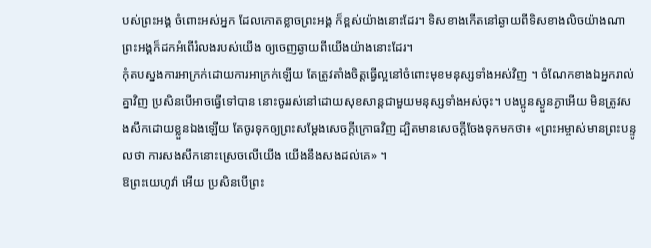បស់ព្រះអង្គ ចំពោះអស់អ្នក ដែលកោតខ្លាចព្រះអង្គ ក៏ខ្ពស់យ៉ាងនោះដែរ។ ទិសខាងកើតនៅឆ្ងាយពីទិសខាងលិចយ៉ាងណា ព្រះអង្គក៏ដកអំពើរំលងរបស់យើង ឲ្យចេញឆ្ងាយពីយើងយ៉ាងនោះដែរ។
កុំតបស្នងការអាក្រក់ដោយការអាក្រក់ឡើយ តែត្រូវតាំងចិត្តធ្វើល្អនៅចំពោះមុខមនុស្សទាំងអស់វិញ ។ ចំណែកខាងឯអ្នករាល់គ្នាវិញ ប្រសិនបើអាចធ្វើទៅបាន នោះចូររស់នៅដោយសុខសាន្តជាមួយមនុស្សទាំងអស់ចុះ។ បងប្អូនស្ងួនភ្ងាអើយ មិនត្រូវសងសឹកដោយខ្លួនឯងឡើយ តែចូរទុកឲ្យព្រះសម្ដែងសេចក្ដីក្រោធវិញ ដ្បិតមានសេចក្តីចែងទុកមកថា៖ «ព្រះអម្ចាស់មានព្រះបន្ទូលថា ការសងសឹកនោះស្រេចលើយើង យើងនឹងសងដល់គេ» ។
ឱព្រះយេហូវ៉ា អើយ ប្រសិនបើព្រះ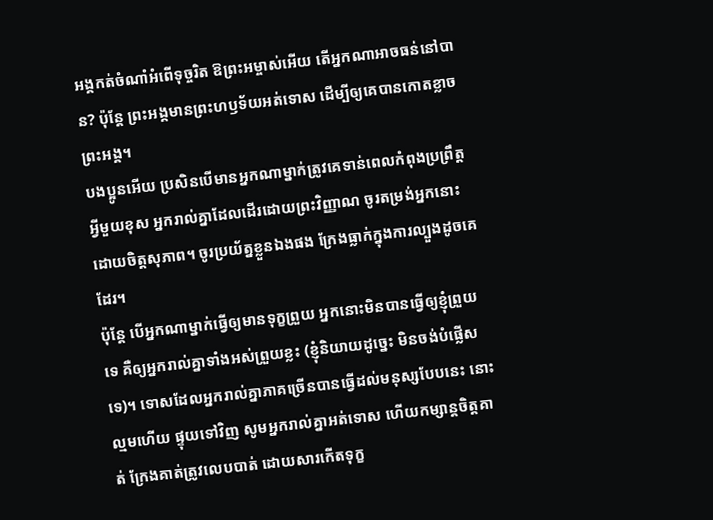អង្គកត់ចំណាំអំពើទុច្ចរិត ឱព្រះអម្ចាស់អើយ តើអ្នកណាអាចធន់នៅបាន? ប៉ុន្តែ ព្រះអង្គមានព្រះហឫទ័យអត់ទោស ដើម្បីឲ្យគេបានកោតខ្លាចព្រះអង្គ។
បងប្អូនអើយ ប្រសិនបើមានអ្នកណាម្នាក់ត្រូវគេទាន់ពេលកំពុងប្រព្រឹត្តអ្វីមួយខុស អ្នករាល់គ្នាដែលដើរដោយព្រះវិញ្ញាណ ចូរតម្រង់អ្នកនោះដោយចិត្តសុភាព។ ចូរប្រយ័ត្នខ្លួនឯងផង ក្រែងធ្លាក់ក្នុងការល្បួងដូចគេដែរ។
ប៉ុន្តែ បើអ្នកណាម្នាក់ធ្វើឲ្យមានទុក្ខព្រួយ អ្នកនោះមិនបានធ្វើឲ្យខ្ញុំព្រួយទេ គឺឲ្យអ្នករាល់គ្នាទាំងអស់ព្រួយខ្លះ (ខ្ញុំនិយាយដូច្នេះ មិនចង់បំផ្លើសទេ)។ ទោសដែលអ្នករាល់គ្នាភាគច្រើនបានធ្វើដល់មនុស្សបែបនេះ នោះល្មមហើយ ផ្ទុយទៅវិញ សូមអ្នករាល់គ្នាអត់ទោស ហើយកម្សាន្តចិត្តគាត់ ក្រែងគាត់ត្រូវលេបបាត់ ដោយសារកើតទុក្ខ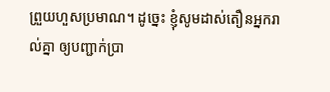ព្រួយហួសប្រមាណ។ ដូច្នេះ ខ្ញុំសូមដាស់តឿនអ្នករាល់គ្នា ឲ្យបញ្ជាក់ប្រា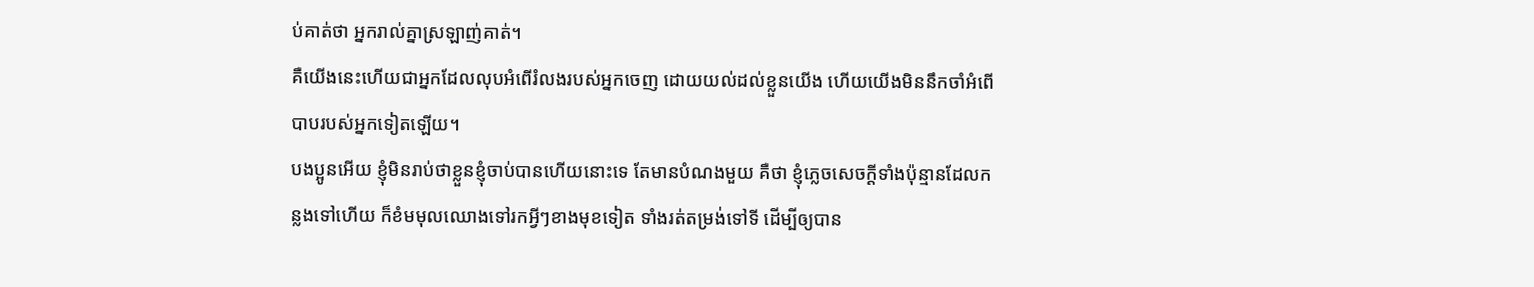ប់គាត់ថា អ្នករាល់គ្នាស្រឡាញ់គាត់។
គឺយើងនេះហើយជាអ្នកដែលលុបអំពើរំលងរបស់អ្នកចេញ ដោយយល់ដល់ខ្លួនយើង ហើយយើងមិននឹកចាំអំពើបាបរបស់អ្នកទៀតឡើយ។
បងប្អូនអើយ ខ្ញុំមិនរាប់ថាខ្លួនខ្ញុំចាប់បានហើយនោះទេ តែមានបំណងមួយ គឺថា ខ្ញុំភ្លេចសេចក្ដីទាំងប៉ុន្មានដែលកន្លងទៅហើយ ក៏ខំមមុលឈោងទៅរកអ្វីៗខាងមុខទៀត ទាំងរត់តម្រង់ទៅទី ដើម្បីឲ្យបាន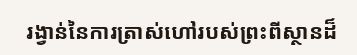រង្វាន់នៃការត្រាស់ហៅរបស់ព្រះពីស្ថានដ៏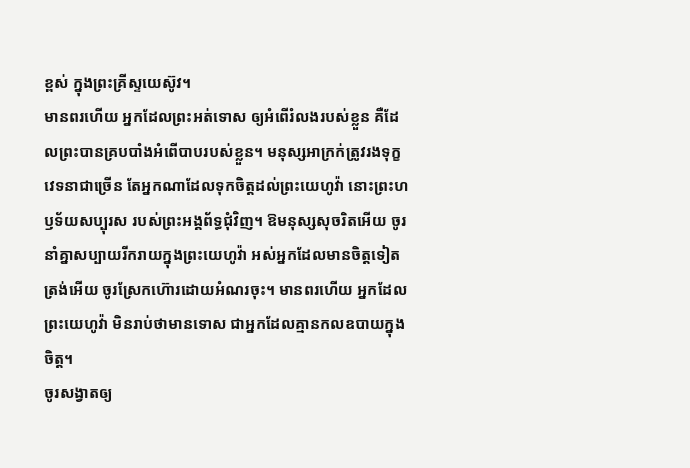ខ្ពស់ ក្នុងព្រះគ្រីស្ទយេស៊ូវ។
មានពរហើយ អ្នកដែលព្រះអត់ទោស ឲ្យអំពើរំលងរបស់ខ្លួន គឺដែលព្រះបានគ្របបាំងអំពើបាបរបស់ខ្លួន។ មនុស្សអាក្រក់ត្រូវរងទុក្ខវេទនាជាច្រើន តែអ្នកណាដែលទុកចិត្តដល់ព្រះយេហូវ៉ា នោះព្រះហឫទ័យសប្បុរស របស់ព្រះអង្គព័ទ្ធជុំវិញ។ ឱមនុស្សសុចរិតអើយ ចូរនាំគ្នាសប្បាយរីករាយក្នុងព្រះយេហូវ៉ា អស់អ្នកដែលមានចិត្តទៀតត្រង់អើយ ចូរស្រែកហ៊ោរដោយអំណរចុះ។ មានពរហើយ អ្នកដែលព្រះយេហូវ៉ា មិនរាប់ថាមានទោស ជាអ្នកដែលគ្មានកលឧបាយក្នុងចិត្ត។
ចូរសង្វាតឲ្យ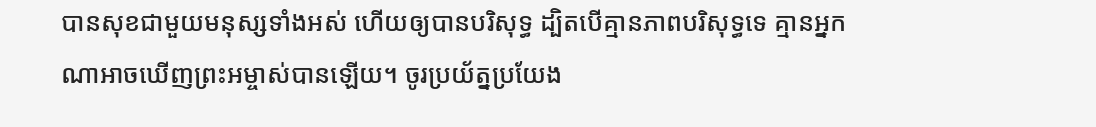បានសុខជាមួយមនុស្សទាំងអស់ ហើយឲ្យបានបរិសុទ្ធ ដ្បិតបើគ្មានភាពបរិសុទ្ធទេ គ្មានអ្នកណាអាចឃើញព្រះអម្ចាស់បានឡើយ។ ចូរប្រយ័ត្នប្រយែង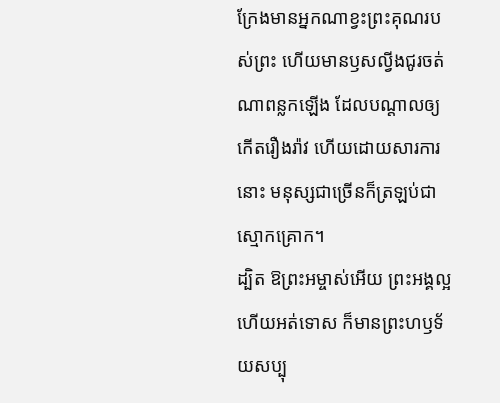ក្រែងមានអ្នកណាខ្វះព្រះគុណរបស់ព្រះ ហើយមានឫសល្វីងជូរចត់ណាពន្លកឡើង ដែលបណ្ដាលឲ្យកើតរឿងរ៉ាវ ហើយដោយសារការនោះ មនុស្សជាច្រើនក៏ត្រឡប់ជាស្មោកគ្រោក។
ដ្បិត ឱព្រះអម្ចាស់អើយ ព្រះអង្គល្អ ហើយអត់ទោស ក៏មានព្រះហឫទ័យសប្បុ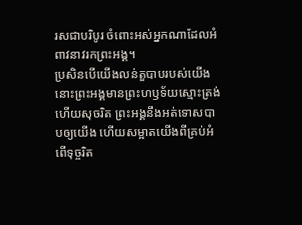រសជាបរិបូរ ចំពោះអស់អ្នកណាដែលអំពាវនាវរកព្រះអង្គ។
ប្រសិនបើយើងលន់តួបាបរបស់យើង នោះព្រះអង្គមានព្រះហឫទ័យស្មោះត្រង់ ហើយសុចរិត ព្រះអង្គនឹងអត់ទោសបាបឲ្យយើង ហើយសម្អាតយើងពីគ្រប់អំពើទុច្ចរិត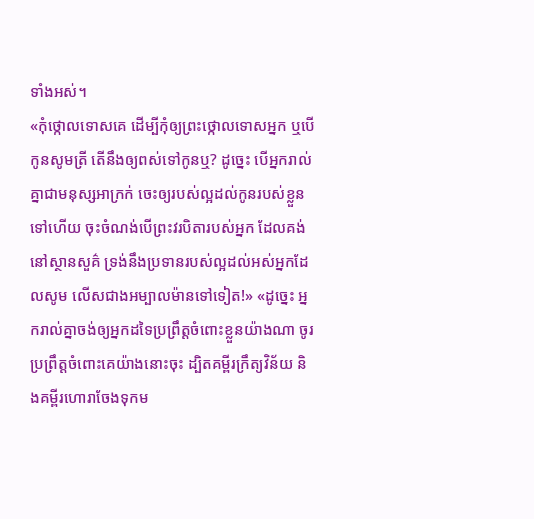ទាំងអស់។
«កុំថ្កោលទោសគេ ដើម្បីកុំឲ្យព្រះថ្កោលទោសអ្នក ឬបើកូនសូមត្រី តើនឹងឲ្យពស់ទៅកូនឬ? ដូច្នេះ បើអ្នករាល់គ្នាជាមនុស្សអាក្រក់ ចេះឲ្យរបស់ល្អដល់កូនរបស់ខ្លួនទៅហើយ ចុះចំណង់បើព្រះវរបិតារបស់អ្នក ដែលគង់នៅស្ថានសួគ៌ ទ្រង់នឹងប្រទានរបស់ល្អដល់អស់អ្នកដែលសូម លើសជាងអម្បាលម៉ានទៅទៀត!» «ដូច្នេះ អ្នករាល់គ្នាចង់ឲ្យអ្នកដទៃប្រព្រឹត្តចំពោះខ្លួនយ៉ាងណា ចូរប្រព្រឹត្តចំពោះគេយ៉ាងនោះចុះ ដ្បិតគម្ពីរក្រឹត្យវិន័យ និងគម្ពីរហោរាចែងទុកម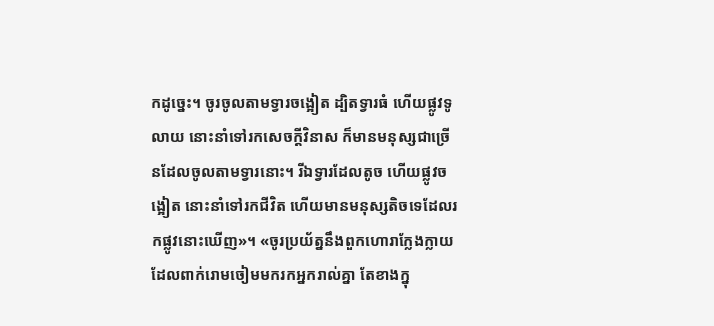កដូច្នេះ។ ចូរចូលតាមទ្វារចង្អៀត ដ្បិតទ្វារធំ ហើយផ្លូវទូលាយ នោះនាំទៅរកសេចក្តីវិនាស ក៏មានមនុស្សជាច្រើនដែលចូលតាមទ្វារនោះ។ រីឯទ្វារដែលតូច ហើយផ្លូវចង្អៀត នោះនាំទៅរកជីវិត ហើយមានមនុស្សតិចទេដែលរកផ្លូវនោះឃើញ»។ «ចូរប្រយ័ត្ននឹងពួកហោរាក្លែងក្លាយ ដែលពាក់រោមចៀមមករកអ្នករាល់គ្នា តែខាងក្នុ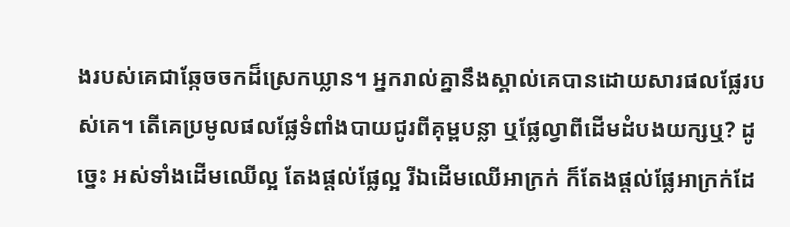ងរបស់គេជាឆ្កែចចកដ៏ស្រេកឃ្លាន។ អ្នករាល់គ្នានឹងស្គាល់គេបានដោយសារផលផ្លែរបស់គេ។ តើគេប្រមូលផលផ្លែទំពាំងបាយជូរពីគុម្ពបន្លា ឬផ្លែល្វាពីដើមដំបងយក្សឬ? ដូចេ្នះ អស់ទាំងដើមឈើល្អ តែងផ្តល់ផ្លែល្អ រីឯដើមឈើអាក្រក់ ក៏តែងផ្តល់ផ្លែអាក្រក់ដែ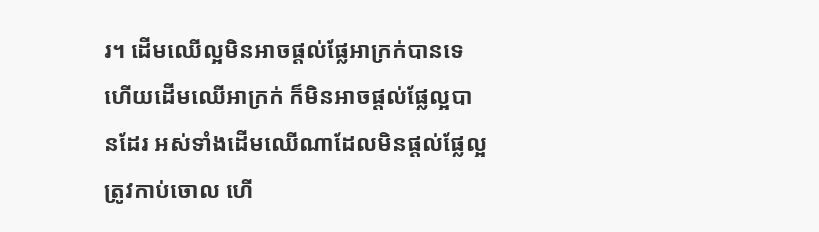រ។ ដើមឈើល្អមិនអាចផ្តល់ផ្លែអាក្រក់បានទេ ហើយដើមឈើអាក្រក់ ក៏មិនអាចផ្តល់ផ្លែល្អបានដែរ អស់ទាំងដើមឈើណាដែលមិនផ្តល់ផ្លែល្អ ត្រូវកាប់ចោល ហើ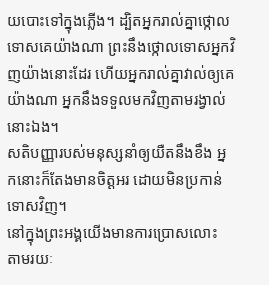យបោះទៅក្នុងភ្លើង។ ដ្បិតអ្នករាល់គ្នាថ្កោលទោសគេយ៉ាងណា ព្រះនឹងថ្កោលទោសអ្នកវិញយ៉ាងនោះដែរ ហើយអ្នករាល់គ្នាវាល់ឲ្យគេយ៉ាងណា អ្នកនឹងទទួលមកវិញតាមរង្វាល់នោះឯង។
សតិបញ្ញារបស់មនុស្សនាំឲ្យយឺតនឹងខឹង អ្នកនោះក៏តែងមានចិត្តអរ ដោយមិនប្រកាន់ទោសវិញ។
នៅក្នុងព្រះអង្គយើងមានការប្រោសលោះ តាមរយៈ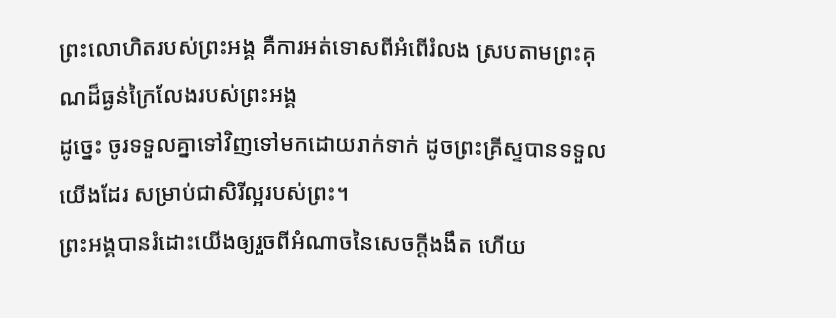ព្រះលោហិតរបស់ព្រះអង្គ គឺការអត់ទោសពីអំពើរំលង ស្របតាមព្រះគុណដ៏ធ្ងន់ក្រៃលែងរបស់ព្រះអង្គ
ដូច្នេះ ចូរទទួលគ្នាទៅវិញទៅមកដោយរាក់ទាក់ ដូចព្រះគ្រីស្ទបានទទួលយើងដែរ សម្រាប់ជាសិរីល្អរបស់ព្រះ។
ព្រះអង្គបានរំដោះយើងឲ្យរួចពីអំណាចនៃសេចក្តីងងឹត ហើយ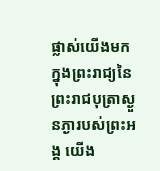ផ្លាស់យើងមកក្នុងព្រះរាជ្យនៃព្រះរាជបុត្រាស្ងួនភ្ងារបស់ព្រះអង្គ យើង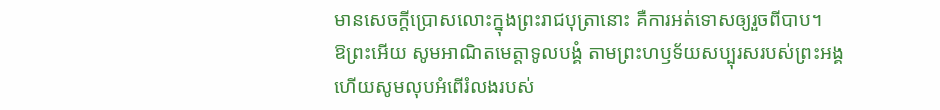មានសេចក្តីប្រោសលោះក្នុងព្រះរាជបុត្រានោះ គឺការអត់ទោសឲ្យរួចពីបាប។
ឱព្រះអើយ សូមអាណិតមេត្តាទូលបង្គំ តាមព្រះហឫទ័យសប្បុរសរបស់ព្រះអង្គ ហើយសូមលុបអំពើរំលងរបស់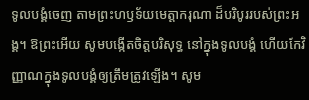ទូលបង្គំចេញ តាមព្រះហឫទ័យមេត្តាករុណា ដ៏បរិបូររបស់ព្រះអង្គ។ ឱព្រះអើយ សូមបង្កើតចិត្តបរិសុទ្ធ នៅក្នុងទូលបង្គំ ហើយកែវិញ្ញាណក្នុងទូលបង្គំឲ្យត្រឹមត្រូវឡើង។ សូម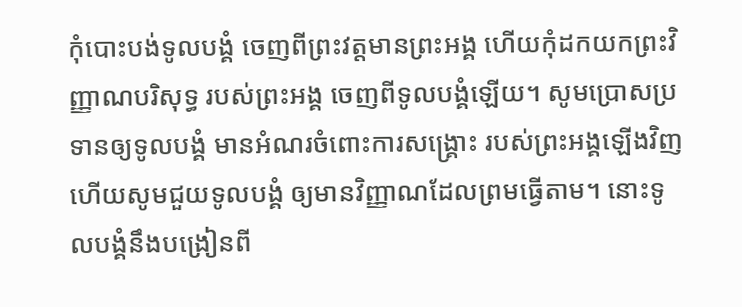កុំបោះបង់ទូលបង្គំ ចេញពីព្រះវត្តមានព្រះអង្គ ហើយកុំដកយកព្រះវិញ្ញាណបរិសុទ្ធ របស់ព្រះអង្គ ចេញពីទូលបង្គំឡើយ។ សូមប្រោសប្រទានឲ្យទូលបង្គំ មានអំណរចំពោះការសង្គ្រោះ របស់ព្រះអង្គឡើងវិញ ហើយសូមជួយទូលបង្គំ ឲ្យមានវិញ្ញាណដែលព្រមធ្វើតាម។ នោះទូលបង្គំនឹងបង្រៀនពី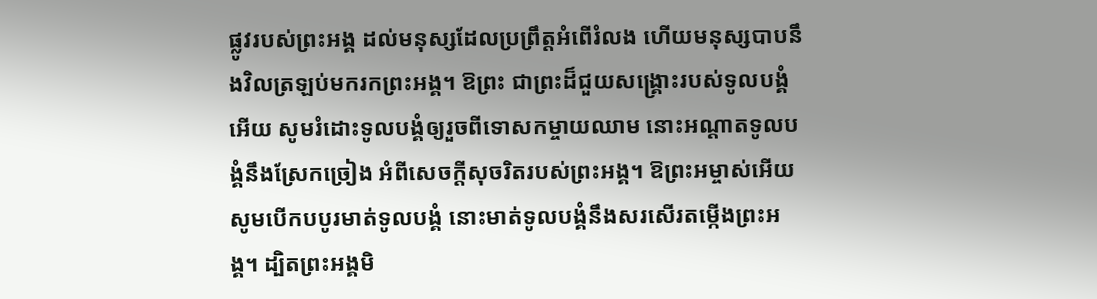ផ្លូវរបស់ព្រះអង្គ ដល់មនុស្សដែលប្រព្រឹត្តអំពើរំលង ហើយមនុស្សបាបនឹងវិលត្រឡប់មករកព្រះអង្គ។ ឱព្រះ ជាព្រះដ៏ជួយសង្គ្រោះរបស់ទូលបង្គំអើយ សូមរំដោះទូលបង្គំឲ្យរួចពីទោសកម្ចាយឈាម នោះអណ្ដាតទូលបង្គំនឹងស្រែកច្រៀង អំពីសេចក្ដីសុចរិតរបស់ព្រះអង្គ។ ឱព្រះអម្ចាស់អើយ សូមបើកបបូរមាត់ទូលបង្គំ នោះមាត់ទូលបង្គំនឹងសរសើរតម្កើងព្រះអង្គ។ ដ្បិតព្រះអង្គមិ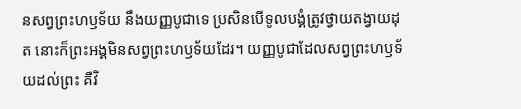នសព្វព្រះហឫទ័យ នឹងយញ្ញបូជាទេ ប្រសិនបើទូលបង្គំត្រូវថ្វាយតង្វាយដុត នោះក៏ព្រះអង្គមិនសព្វព្រះហឫទ័យដែរ។ យញ្ញបូជាដែលសព្វព្រះហឫទ័យដល់ព្រះ គឺវិ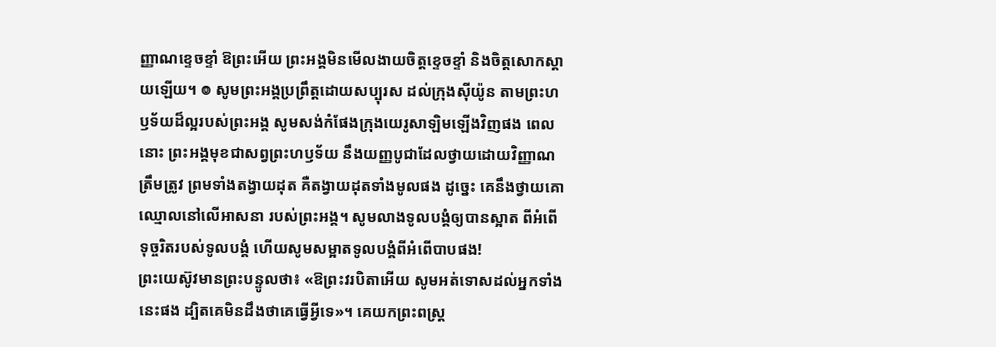ញ្ញាណខ្ទេចខ្ទាំ ឱព្រះអើយ ព្រះអង្គមិនមើលងាយចិត្តខ្ទេចខ្ទាំ និងចិត្តសោកស្ដាយឡើយ។ ៙ សូមព្រះអង្គប្រព្រឹត្តដោយសប្បុរស ដល់ក្រុងស៊ីយ៉ូន តាមព្រះហឫទ័យដ៏ល្អរបស់ព្រះអង្គ សូមសង់កំផែងក្រុងយេរូសាឡិមឡើងវិញផង ពេលនោះ ព្រះអង្គមុខជាសព្វព្រះហឫទ័យ នឹងយញ្ញបូជាដែលថ្វាយដោយវិញ្ញាណត្រឹមត្រូវ ព្រមទាំងតង្វាយដុត គឺតង្វាយដុតទាំងមូលផង ដូច្នេះ គេនឹងថ្វាយគោឈ្មោលនៅលើអាសនា របស់ព្រះអង្គ។ សូមលាងទូលបង្គំឲ្យបានស្អាត ពីអំពើទុច្ចរិតរបស់ទូលបង្គំ ហើយសូមសម្អាតទូលបង្គំពីអំពើបាបផង!
ព្រះយេស៊ូវមានព្រះបន្ទូលថា៖ «ឱព្រះវរបិតាអើយ សូមអត់ទោសដល់អ្នកទាំងនេះផង ដ្បិតគេមិនដឹងថាគេធ្វើអ្វីទេ»។ គេយកព្រះពស្ត្រ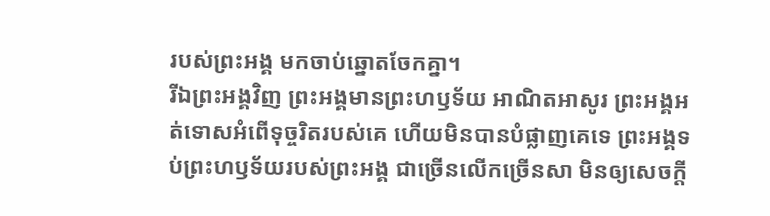របស់ព្រះអង្គ មកចាប់ឆ្នោតចែកគ្នា។
រីឯព្រះអង្គវិញ ព្រះអង្គមានព្រះហឫទ័យ អាណិតអាសូរ ព្រះអង្គអត់ទោសអំពើទុច្ចរិតរបស់គេ ហើយមិនបានបំផ្លាញគេទេ ព្រះអង្គទប់ព្រះហឫទ័យរបស់ព្រះអង្គ ជាច្រើនលើកច្រើនសា មិនឲ្យសេចក្ដី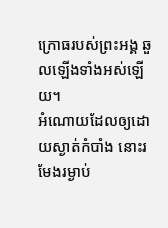ក្រោធរបស់ព្រះអង្គ ឆួលឡើងទាំងអស់ឡើយ។
អំណោយដែលឲ្យដោយស្ងាត់កំបាំង នោះរមែងរម្ងាប់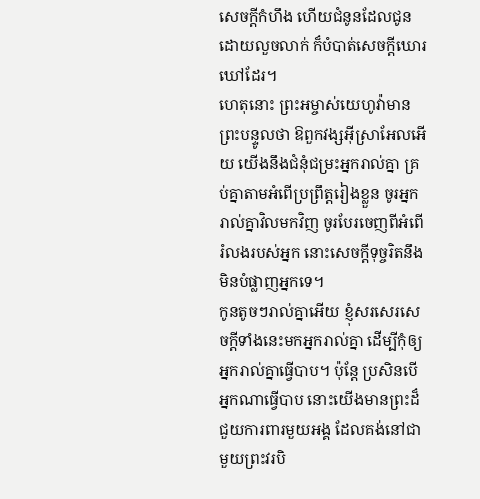សេចក្ដីកំហឹង ហើយជំនូនដែលជូនដោយលួចលាក់ ក៏បំបាត់សេចក្ដីឃោរឃៅដែរ។
ហេតុនោះ ព្រះអម្ចាស់យេហូវ៉ាមានព្រះបន្ទូលថា ឱពួកវង្សអ៊ីស្រាអែលអើយ យើងនឹងជំនុំជម្រះអ្នករាល់គ្នា គ្រប់គ្នាតាមអំពើប្រព្រឹត្តរៀងខ្លួន ចូរអ្នករាល់គ្នាវិលមកវិញ ចូរបែរចេញពីអំពើរំលងរបស់អ្នក នោះសេចក្ដីទុច្ចរិតនឹងមិនបំផ្លាញអ្នកទេ។
កូនតូចៗរាល់គ្នាអើយ ខ្ញុំសរសេរសេចក្ដីទាំងនេះមកអ្នករាល់គ្នា ដើម្បីកុំឲ្យអ្នករាល់គ្នាធ្វើបាប។ ប៉ុន្ដែ ប្រសិនបើអ្នកណាធ្វើបាប នោះយើងមានព្រះដ៏ជួយការពារមួយអង្គ ដែលគង់នៅជាមួយព្រះវរបិ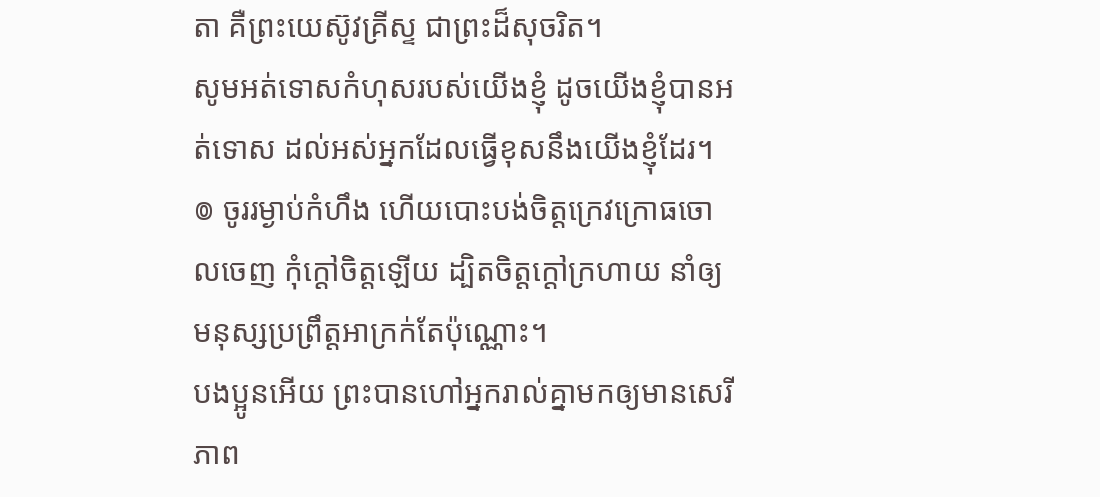តា គឺព្រះយេស៊ូវគ្រីស្ទ ជាព្រះដ៏សុចរិត។
សូមអត់ទោសកំហុសរបស់យើងខ្ញុំ ដូចយើងខ្ញុំបានអត់ទោស ដល់អស់អ្នកដែលធ្វើខុសនឹងយើងខ្ញុំដែរ។
៙ ចូររម្ងាប់កំហឹង ហើយបោះបង់ចិត្តក្រេវក្រោធចោលចេញ កុំក្តៅចិត្តឡើយ ដ្បិតចិត្តក្ដៅក្រហាយ នាំឲ្យមនុស្សប្រព្រឹត្តអាក្រក់តែប៉ុណ្ណោះ។
បងប្អូនអើយ ព្រះបានហៅអ្នករាល់គ្នាមកឲ្យមានសេរីភាព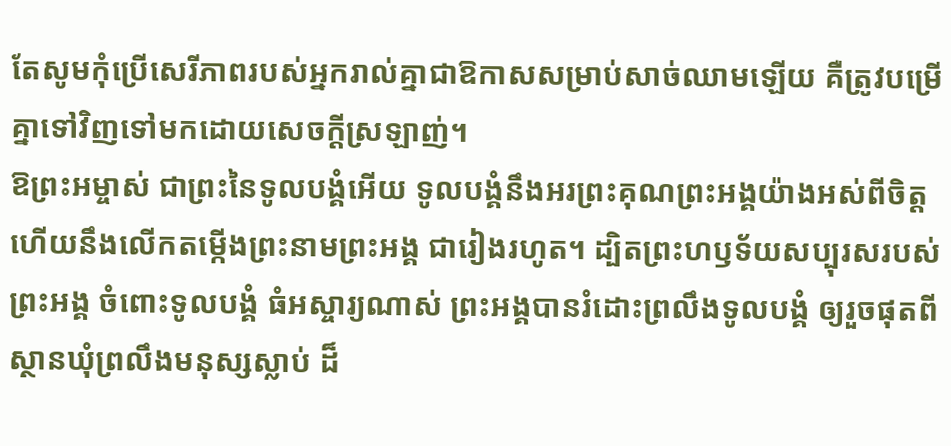តែសូមកុំប្រើសេរីភាពរបស់អ្នករាល់គ្នាជាឱកាសសម្រាប់សាច់ឈាមឡើយ គឺត្រូវបម្រើគ្នាទៅវិញទៅមកដោយសេចក្ដីស្រឡាញ់។
ឱព្រះអម្ចាស់ ជាព្រះនៃទូលបង្គំអើយ ទូលបង្គំនឹងអរព្រះគុណព្រះអង្គយ៉ាងអស់ពីចិត្ត ហើយនឹងលើកតម្កើងព្រះនាមព្រះអង្គ ជារៀងរហូត។ ដ្បិតព្រះហឫទ័យសប្បុរសរបស់ព្រះអង្គ ចំពោះទូលបង្គំ ធំអស្ចារ្យណាស់ ព្រះអង្គបានរំដោះព្រលឹងទូលបង្គំ ឲ្យរួចផុតពីស្ថានឃុំព្រលឹងមនុស្សស្លាប់ ដ៏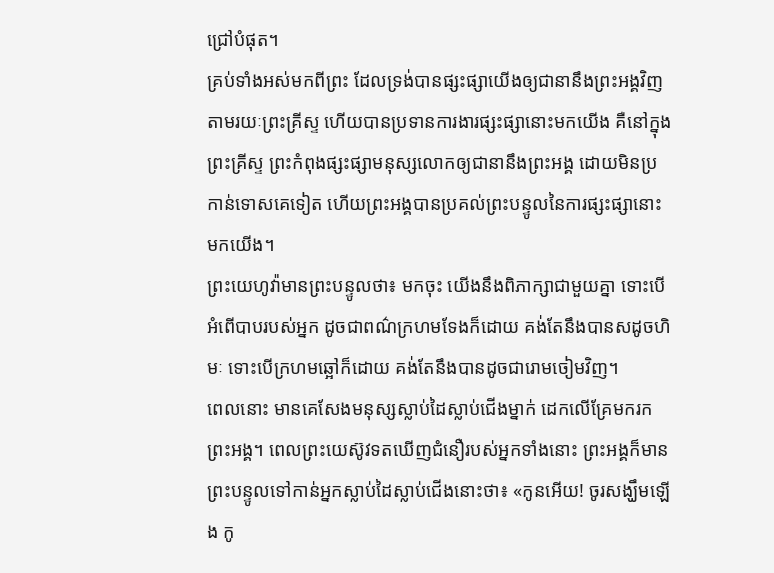ជ្រៅបំផុត។
គ្រប់ទាំងអស់មកពីព្រះ ដែលទ្រង់បានផ្សះផ្សាយើងឲ្យជានានឹងព្រះអង្គវិញ តាមរយៈព្រះគ្រីស្ទ ហើយបានប្រទានការងារផ្សះផ្សានោះមកយើង គឺនៅក្នុងព្រះគ្រីស្ទ ព្រះកំពុងផ្សះផ្សាមនុស្សលោកឲ្យជានានឹងព្រះអង្គ ដោយមិនប្រកាន់ទោសគេទៀត ហើយព្រះអង្គបានប្រគល់ព្រះបន្ទូលនៃការផ្សះផ្សានោះមកយើង។
ព្រះយេហូវ៉ាមានព្រះបន្ទូលថា៖ មកចុះ យើងនឹងពិភាក្សាជាមួយគ្នា ទោះបើអំពើបាបរបស់អ្នក ដូចជាពណ៌ក្រហមទែងក៏ដោយ គង់តែនឹងបានសដូចហិមៈ ទោះបើក្រហមឆ្អៅក៏ដោយ គង់តែនឹងបានដូចជារោមចៀមវិញ។
ពេលនោះ មានគេសែងមនុស្សស្លាប់ដៃស្លាប់ជើងម្នាក់ ដេកលើគ្រែមករកព្រះអង្គ។ ពេលព្រះយេស៊ូវទតឃើញជំនឿរបស់អ្នកទាំងនោះ ព្រះអង្គក៏មានព្រះបន្ទូលទៅកាន់អ្នកស្លាប់ដៃស្លាប់ជើងនោះថា៖ «កូនអើយ! ចូរសង្ឃឹមឡើង កូ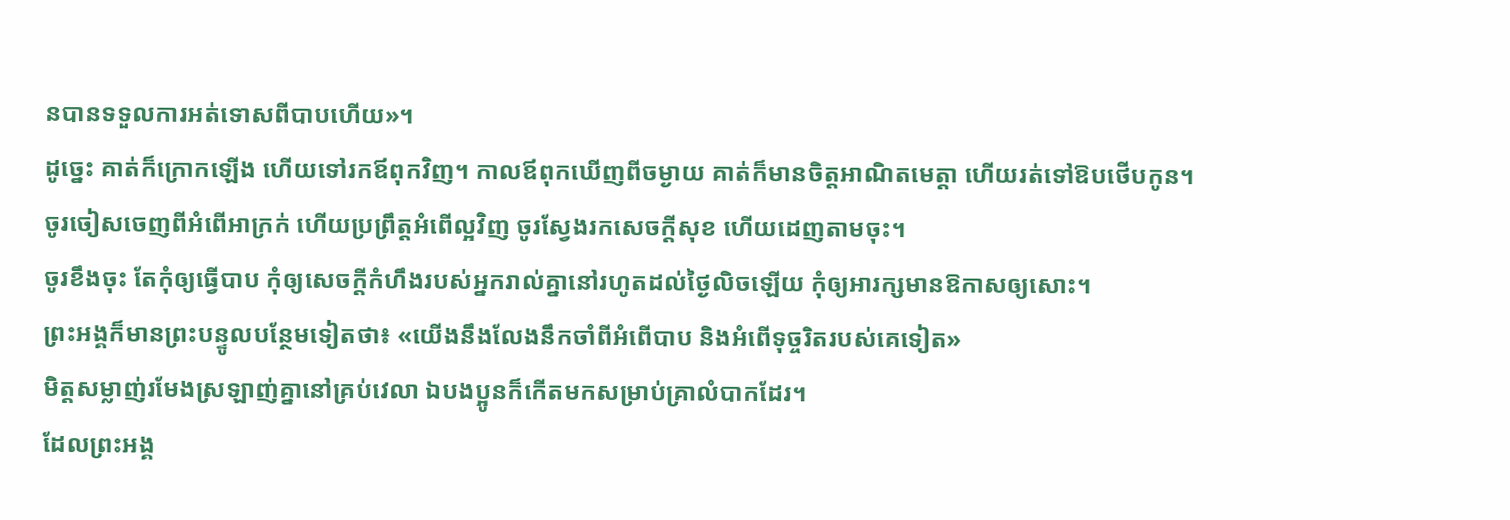នបានទទួលការអត់ទោសពីបាបហើយ»។
ដូច្នេះ គាត់ក៏ក្រោកឡើង ហើយទៅរកឪពុកវិញ។ កាលឪពុកឃើញពីចម្ងាយ គាត់ក៏មានចិត្តអាណិតមេត្តា ហើយរត់ទៅឱបថើបកូន។
ចូរចៀសចេញពីអំពើអាក្រក់ ហើយប្រព្រឹត្តអំពើល្អវិញ ចូរស្វែងរកសេចក្ដីសុខ ហើយដេញតាមចុះ។
ចូរខឹងចុះ តែកុំឲ្យធ្វើបាប កុំឲ្យសេចក្តីកំហឹងរបស់អ្នករាល់គ្នានៅរហូតដល់ថ្ងៃលិចឡើយ កុំឲ្យអារក្សមានឱកាសឲ្យសោះ។
ព្រះអង្គក៏មានព្រះបន្ទូលបន្ថែមទៀតថា៖ «យើងនឹងលែងនឹកចាំពីអំពើបាប និងអំពើទុច្ចរិតរបស់គេទៀត»
មិត្តសម្លាញ់រមែងស្រឡាញ់គ្នានៅគ្រប់វេលា ឯបងប្អូនក៏កើតមកសម្រាប់គ្រាលំបាកដែរ។
ដែលព្រះអង្គ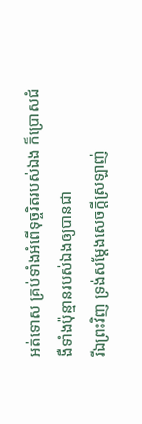អត់ទោស គ្រប់ទាំងអំពើទុច្ចរិតរបស់ឯង ក៏ប្រោសជំងឺទាំងប៉ុន្មានរបស់ឯងឲ្យបានជា
រីឯព្រះវិញ ទ្រង់សម្ដែងសេចក្តីស្រឡាញ់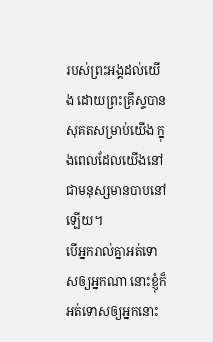របស់ព្រះអង្គដល់យើង ដោយព្រះគ្រីស្ទបានសុគតសម្រាប់យើង ក្នុងពេលដែលយើងនៅជាមនុស្សមានបាបនៅឡើយ។
បើអ្នករាល់គ្នាអត់ទោសឲ្យអ្នកណា នោះខ្ញុំក៏អត់ទោសឲ្យអ្នកនោះ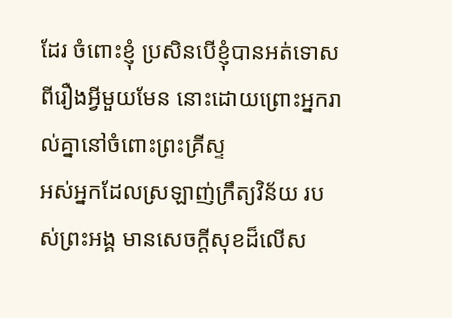ដែរ ចំពោះខ្ញុំ ប្រសិនបើខ្ញុំបានអត់ទោសពីរឿងអ្វីមួយមែន នោះដោយព្រោះអ្នករាល់គ្នានៅចំពោះព្រះគ្រីស្ទ
អស់អ្នកដែលស្រឡាញ់ក្រឹត្យវិន័យ របស់ព្រះអង្គ មានសេចក្ដីសុខដ៏លើស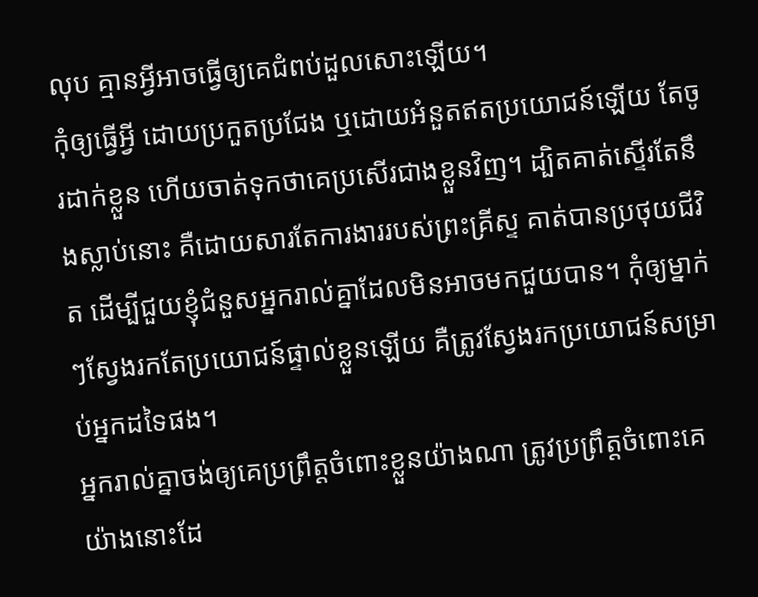លុប គ្មានអ្វីអាចធ្វើឲ្យគេជំពប់ដួលសោះឡើយ។
កុំឲ្យធ្វើអ្វី ដោយប្រកួតប្រជែង ឬដោយអំនួតឥតប្រយោជន៍ឡើយ តែចូរដាក់ខ្លួន ហើយចាត់ទុកថាគេប្រសើរជាងខ្លួនវិញ។ ដ្បិតគាត់ស្ទើរតែនឹងស្លាប់នោះ គឺដោយសារតែការងាររបស់ព្រះគ្រីស្ទ គាត់បានប្រថុយជីវិត ដើម្បីជួយខ្ញុំជំនួសអ្នករាល់គ្នាដែលមិនអាចមកជួយបាន។ កុំឲ្យម្នាក់ៗស្វែងរកតែប្រយោជន៍ផ្ទាល់ខ្លួនឡើយ គឺត្រូវស្វែងរកប្រយោជន៍សម្រាប់អ្នកដទៃផង។
អ្នករាល់គ្នាចង់ឲ្យគេប្រព្រឹត្តចំពោះខ្លួនយ៉ាងណា ត្រូវប្រព្រឹត្តចំពោះគេយ៉ាងនោះដែ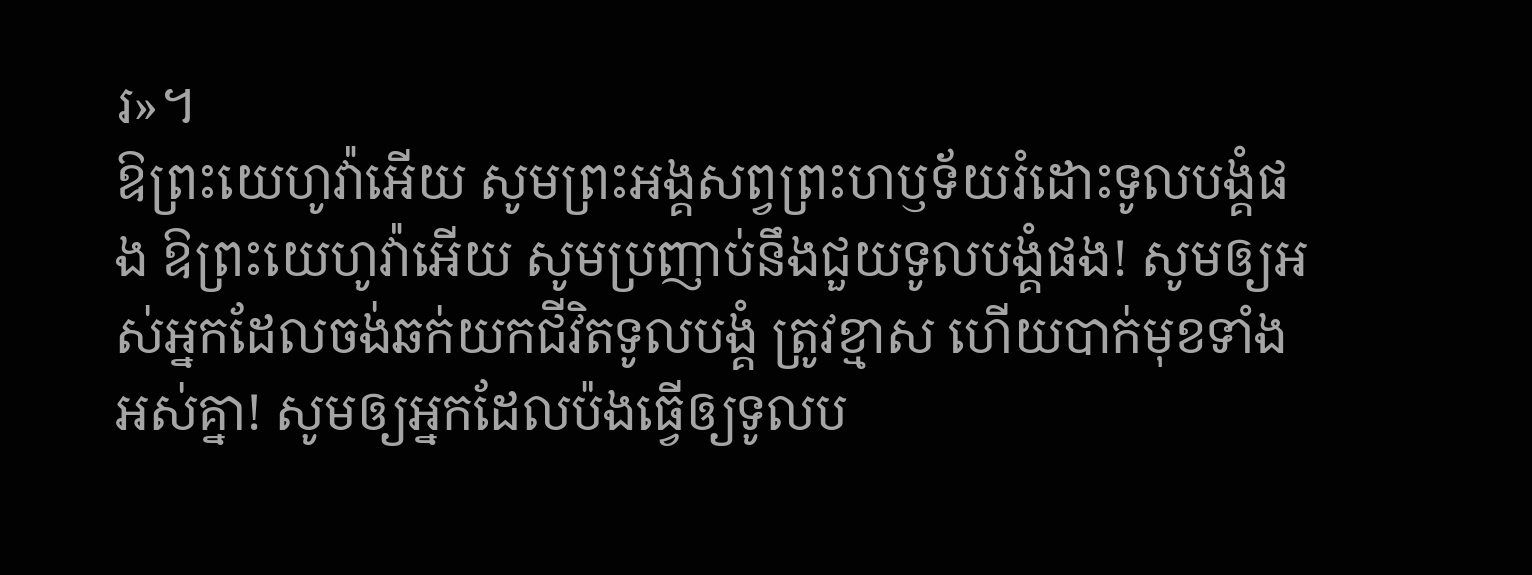រ»។
ឱព្រះយេហូវ៉ាអើយ សូមព្រះអង្គសព្វព្រះហឫទ័យរំដោះទូលបង្គំផង ឱព្រះយេហូវ៉ាអើយ សូមប្រញាប់នឹងជួយទូលបង្គំផង! សូមឲ្យអស់អ្នកដែលចង់ឆក់យកជីវិតទូលបង្គំ ត្រូវខ្មាស ហើយបាក់មុខទាំងអស់គ្នា! សូមឲ្យអ្នកដែលប៉ងធ្វើឲ្យទូលប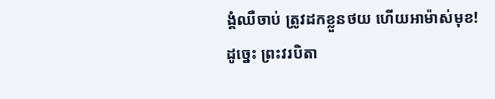ង្គំឈឺចាប់ ត្រូវដកខ្លួនថយ ហើយអាម៉ាស់មុខ!
ដូច្នេះ ព្រះវរបិតា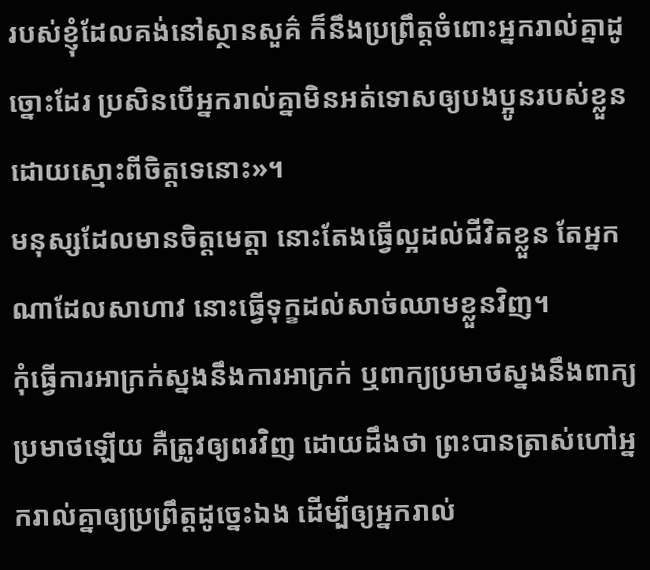របស់ខ្ញុំដែលគង់នៅស្ថានសួគ៌ ក៏នឹងប្រព្រឹត្តចំពោះអ្នករាល់គ្នាដូច្នោះដែរ ប្រសិនបើអ្នករាល់គ្នាមិនអត់ទោសឲ្យបងប្អូនរបស់ខ្លួន ដោយស្មោះពីចិត្តទេនោះ»។
មនុស្សដែលមានចិត្តមេត្តា នោះតែងធ្វើល្អដល់ជីវិតខ្លួន តែអ្នកណាដែលសាហាវ នោះធ្វើទុក្ខដល់សាច់ឈាមខ្លួនវិញ។
កុំធ្វើការអាក្រក់ស្នងនឹងការអាក្រក់ ឬពាក្យប្រមាថស្នងនឹងពាក្យប្រមាថឡើយ គឺត្រូវឲ្យពរវិញ ដោយដឹងថា ព្រះបានត្រាស់ហៅអ្នករាល់គ្នាឲ្យប្រព្រឹត្តដូច្នេះឯង ដើម្បីឲ្យអ្នករាល់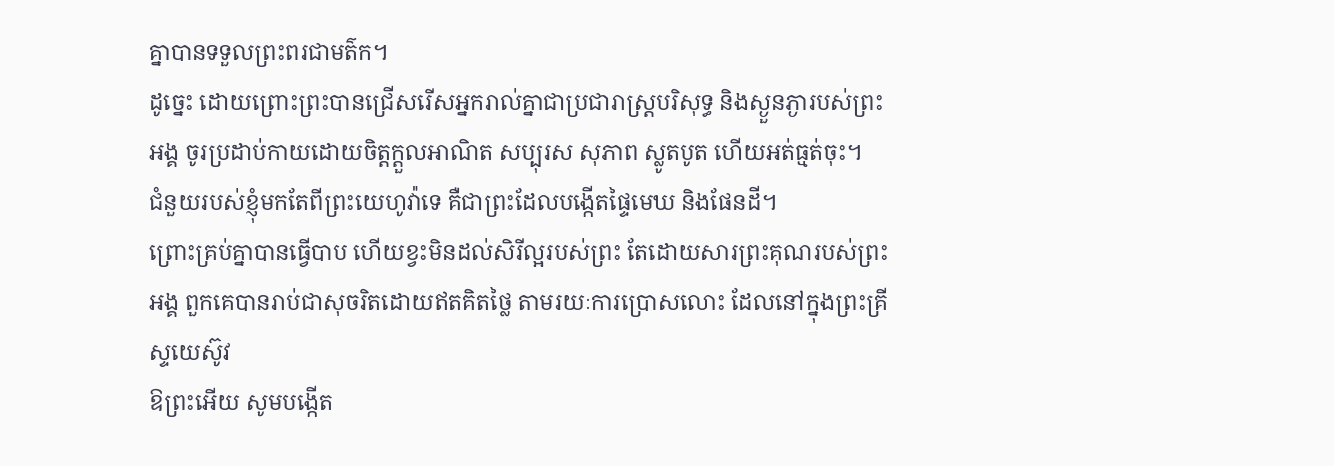គ្នាបានទទួលព្រះពរជាមត៌ក។
ដូច្នេះ ដោយព្រោះព្រះបានជ្រើសរើសអ្នករាល់គ្នាជាប្រជារាស្រ្តបរិសុទ្ធ និងស្ងួនភ្ងារបស់ព្រះអង្គ ចូរប្រដាប់កាយដោយចិត្តក្តួលអាណិត សប្បុរស សុភាព ស្លូតបូត ហើយអត់ធ្មត់ចុះ។
ជំនួយរបស់ខ្ញុំមកតែពីព្រះយេហូវ៉ាទេ គឺជាព្រះដែលបង្កើតផ្ទៃមេឃ និងផែនដី។
ព្រោះគ្រប់គ្នាបានធ្វើបាប ហើយខ្វះមិនដល់សិរីល្អរបស់ព្រះ តែដោយសារព្រះគុណរបស់ព្រះអង្គ ពួកគេបានរាប់ជាសុចរិតដោយឥតគិតថ្លៃ តាមរយៈការប្រោសលោះ ដែលនៅក្នុងព្រះគ្រីស្ទយេស៊ូវ
ឱព្រះអើយ សូមបង្កើត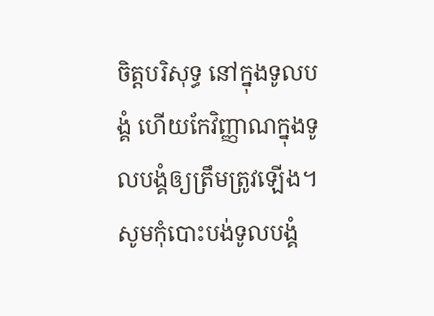ចិត្តបរិសុទ្ធ នៅក្នុងទូលបង្គំ ហើយកែវិញ្ញាណក្នុងទូលបង្គំឲ្យត្រឹមត្រូវឡើង។ សូមកុំបោះបង់ទូលបង្គំ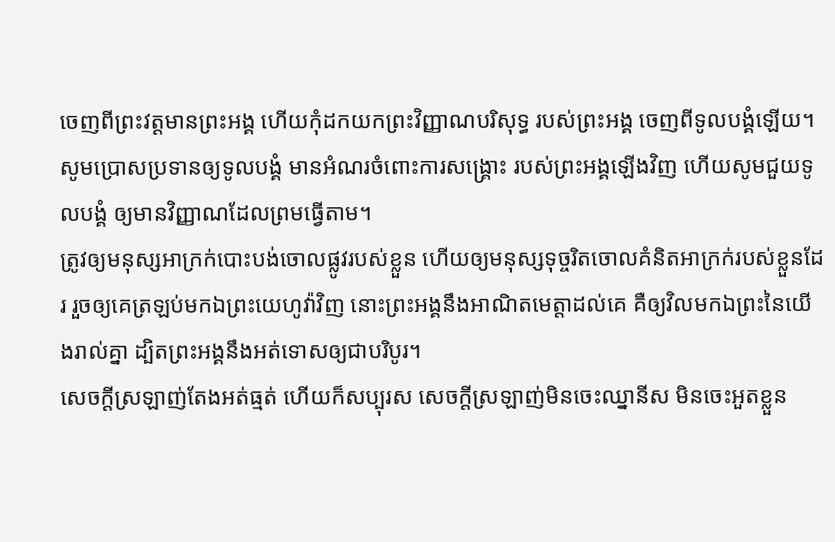ចេញពីព្រះវត្តមានព្រះអង្គ ហើយកុំដកយកព្រះវិញ្ញាណបរិសុទ្ធ របស់ព្រះអង្គ ចេញពីទូលបង្គំឡើយ។ សូមប្រោសប្រទានឲ្យទូលបង្គំ មានអំណរចំពោះការសង្គ្រោះ របស់ព្រះអង្គឡើងវិញ ហើយសូមជួយទូលបង្គំ ឲ្យមានវិញ្ញាណដែលព្រមធ្វើតាម។
ត្រូវឲ្យមនុស្សអាក្រក់បោះបង់ចោលផ្លូវរបស់ខ្លួន ហើយឲ្យមនុស្សទុច្ចរិតចោលគំនិតអាក្រក់របស់ខ្លួនដែរ រួចឲ្យគេត្រឡប់មកឯព្រះយេហូវ៉ាវិញ នោះព្រះអង្គនឹងអាណិតមេត្តាដល់គេ គឺឲ្យវិលមកឯព្រះនៃយើងរាល់គ្នា ដ្បិតព្រះអង្គនឹងអត់ទោសឲ្យជាបរិបូរ។
សេចក្តីស្រឡាញ់តែងអត់ធ្មត់ ហើយក៏សប្បុរស សេចក្តីស្រឡាញ់មិនចេះឈ្នានីស មិនចេះអួតខ្លួន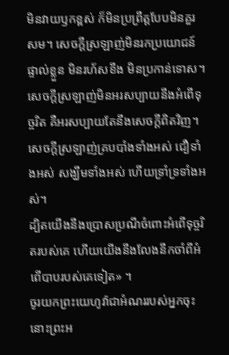មិនវាយឫកខ្ពស់ ក៏មិនប្រព្រឹត្តបែបមិនគួរសម។ សេចក្ដីស្រឡាញ់មិនរកប្រយោជន៍ផ្ទាល់ខ្លួន មិនរហ័សខឹង មិនប្រកាន់ទោស។ សេចក្ដីស្រឡាញ់មិនអរសប្បាយនឹងអំពើទុច្ចរិត គឺអរសប្បាយតែនឹងសេចក្តីពិតវិញ។ សេចក្ដីស្រឡាញ់គ្របបាំងទាំងអស់ ជឿទាំងអស់ សង្ឃឹមទាំងអស់ ហើយទ្រាំទ្រទាំងអស់។
ដ្បិតយើងនឹងប្រោសប្រណីចំពោះអំពើទុច្ចរិតរបស់គេ ហើយយើងនឹងលែងនឹកចាំពីអំពើបាបរបស់គេទៀត» ។
ចូរយកព្រះយេហូវ៉ាជាអំណររបស់អ្នកចុះ នោះព្រះអ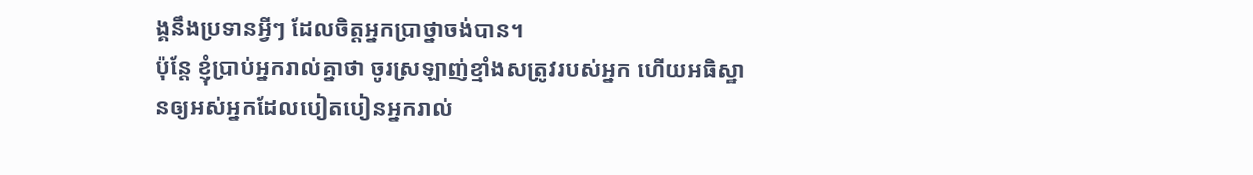ង្គនឹងប្រទានអ្វីៗ ដែលចិត្តអ្នកប្រាថ្នាចង់បាន។
ប៉ុន្តែ ខ្ញុំប្រាប់អ្នករាល់គ្នាថា ចូរស្រឡាញ់ខ្មាំងសត្រូវរបស់អ្នក ហើយអធិស្ឋានឲ្យអស់អ្នកដែលបៀតបៀនអ្នករាល់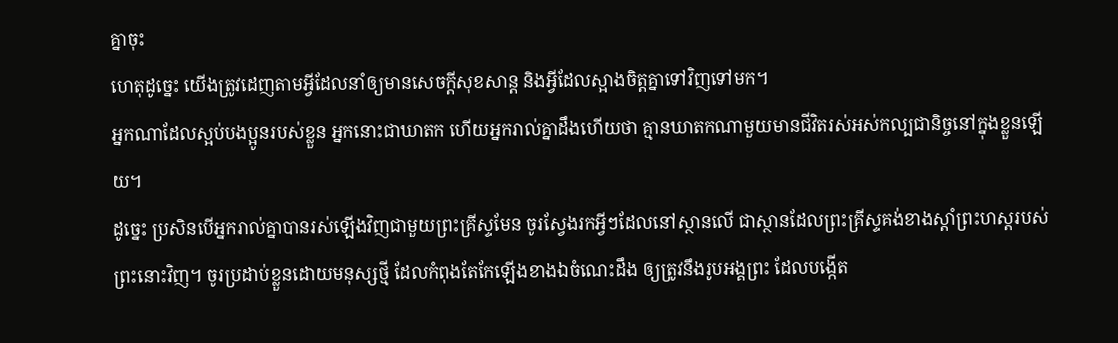គ្នាចុះ
ហេតុដូច្នេះ យើងត្រូវដេញតាមអ្វីដែលនាំឲ្យមានសេចក្ដីសុខសាន្ត និងអ្វីដែលស្អាងចិត្តគ្នាទៅវិញទៅមក។
អ្នកណាដែលស្អប់បងប្អូនរបស់ខ្លួន អ្នកនោះជាឃាតក ហើយអ្នករាល់គ្នាដឹងហើយថា គ្មានឃាតកណាមួយមានជីវិតរស់អស់កល្បជានិច្ចនៅក្នុងខ្លួនឡើយ។
ដូច្នេះ ប្រសិនបើអ្នករាល់គ្នាបានរស់ឡើងវិញជាមួយព្រះគ្រីស្ទមែន ចូរស្វែងរកអ្វីៗដែលនៅស្ថានលើ ជាស្ថានដែលព្រះគ្រីស្ទគង់ខាងស្តាំព្រះហស្តរបស់ព្រះនោះវិញ។ ចូរប្រដាប់ខ្លួនដោយមនុស្សថ្មី ដែលកំពុងតែកែឡើងខាងឯចំណេះដឹង ឲ្យត្រូវនឹងរូបអង្គព្រះ ដែលបង្កើត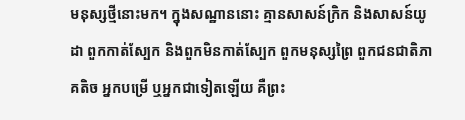មនុស្សថ្មីនោះមក។ ក្នុងសណ្ឋាននោះ គ្មានសាសន៍ក្រិក និងសាសន៍យូដា ពួកកាត់ស្បែក និងពួកមិនកាត់ស្បែក ពួកមនុស្សព្រៃ ពួកជនជាតិភាគតិច អ្នកបម្រើ ឬអ្នកជាទៀតឡើយ គឺព្រះ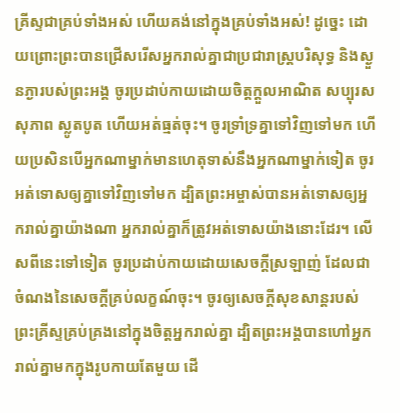គ្រីស្ទជាគ្រប់ទាំងអស់ ហើយគង់នៅក្នុងគ្រប់ទាំងអស់! ដូច្នេះ ដោយព្រោះព្រះបានជ្រើសរើសអ្នករាល់គ្នាជាប្រជារាស្រ្តបរិសុទ្ធ និងស្ងួនភ្ងារបស់ព្រះអង្គ ចូរប្រដាប់កាយដោយចិត្តក្តួលអាណិត សប្បុរស សុភាព ស្លូតបូត ហើយអត់ធ្មត់ចុះ។ ចូរទ្រាំទ្រគ្នាទៅវិញទៅមក ហើយប្រសិនបើអ្នកណាម្នាក់មានហេតុទាស់នឹងអ្នកណាម្នាក់ទៀត ចូរអត់ទោសឲ្យគ្នាទៅវិញទៅមក ដ្បិតព្រះអម្ចាស់បានអត់ទោសឲ្យអ្នករាល់គ្នាយ៉ាងណា អ្នករាល់គ្នាក៏ត្រូវអត់ទោសយ៉ាងនោះដែរ។ លើសពីនេះទៅទៀត ចូរប្រដាប់កាយដោយសេចក្តីស្រឡាញ់ ដែលជាចំណងនៃសេចក្តីគ្រប់លក្ខណ៍ចុះ។ ចូរឲ្យសេចក្តីសុខសាន្តរបស់ព្រះគ្រីស្ទគ្រប់គ្រងនៅក្នុងចិត្តអ្នករាល់គ្នា ដ្បិតព្រះអង្គបានហៅអ្នករាល់គ្នាមកក្នុងរូបកាយតែមួយ ដើ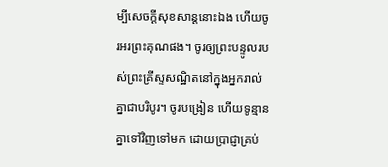ម្បីសេចក្ដីសុខសាន្តនោះឯង ហើយចូរអរព្រះគុណផង។ ចូរឲ្យព្រះបន្ទូលរបស់ព្រះគ្រីស្ទសណ្ឋិតនៅក្នុងអ្នករាល់គ្នាជាបរិបូរ។ ចូរបង្រៀន ហើយទូន្មានគ្នាទៅវិញទៅមក ដោយប្រាជ្ញាគ្រប់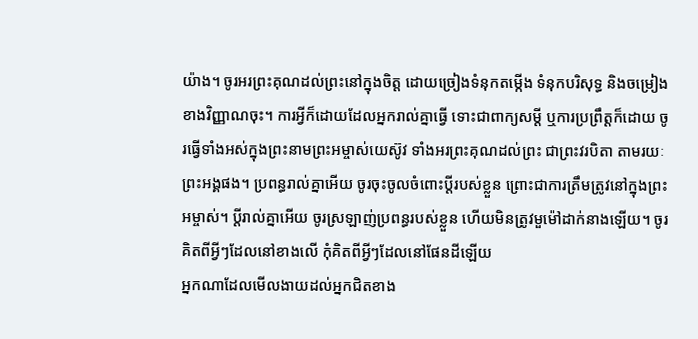យ៉ាង។ ចូរអរព្រះគុណដល់ព្រះនៅក្នុងចិត្ត ដោយច្រៀងទំនុកតម្កើង ទំនុកបរិសុទ្ធ និងចម្រៀងខាងវិញ្ញាណចុះ។ ការអ្វីក៏ដោយដែលអ្នករាល់គ្នាធ្វើ ទោះជាពាក្យសម្ដី ឬការប្រព្រឹត្តក៏ដោយ ចូរធ្វើទាំងអស់ក្នុងព្រះនាមព្រះអម្ចាស់យេស៊ូវ ទាំងអរព្រះគុណដល់ព្រះ ជាព្រះវរបិតា តាមរយៈព្រះអង្គផង។ ប្រពន្ធរាល់គ្នាអើយ ចូរចុះចូលចំពោះប្តីរបស់ខ្លួន ព្រោះជាការត្រឹមត្រូវនៅក្នុងព្រះអម្ចាស់។ ប្ដីរាល់គ្នាអើយ ចូរស្រឡាញ់ប្រពន្ធរបស់ខ្លួន ហើយមិនត្រូវមួម៉ៅដាក់នាងឡើយ។ ចូរគិតពីអ្វីៗដែលនៅខាងលើ កុំគិតពីអ្វីៗដែលនៅផែនដីឡើយ
អ្នកណាដែលមើលងាយដល់អ្នកជិតខាង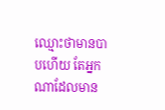ឈ្មោះថាមានបាបហើយ តែអ្នកណាដែលមាន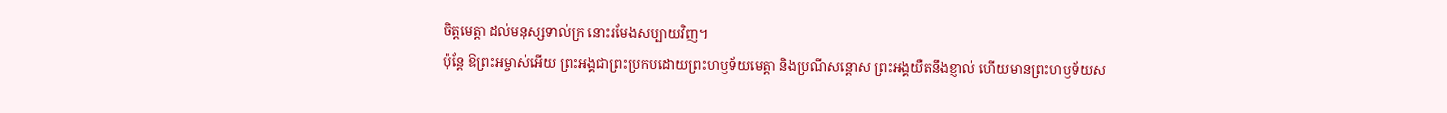ចិត្តមេត្តា ដល់មនុស្សទាល់ក្រ នោះរមែងសប្បាយវិញ។
ប៉ុន្ដែ ឱព្រះអម្ចាស់អើយ ព្រះអង្គជាព្រះប្រកបដោយព្រះហឫទ័យមេត្តា និងប្រណីសន្ដោស ព្រះអង្គយឺតនឹងខ្ញាល់ ហើយមានព្រះហឫទ័យស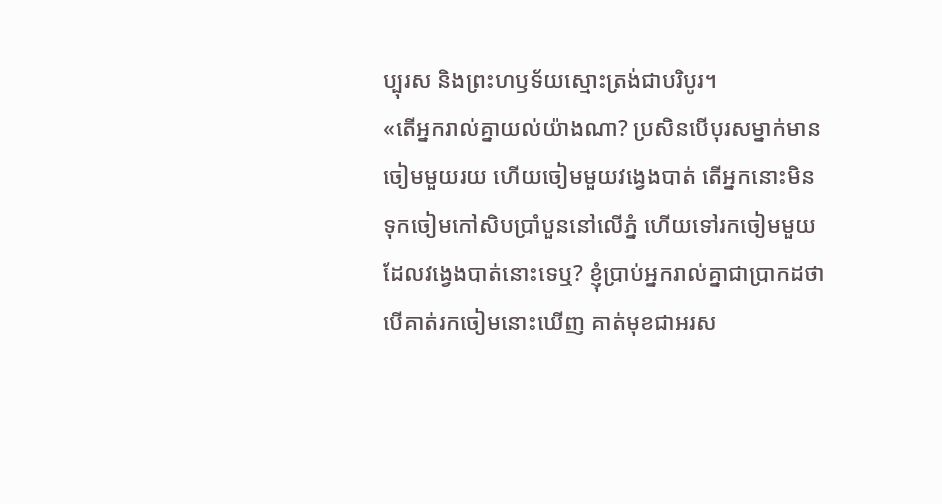ប្បុរស និងព្រះហឫទ័យស្មោះត្រង់ជាបរិបូរ។
«តើអ្នករាល់គ្នាយល់យ៉ាងណា? ប្រសិនបើបុរសម្នាក់មានចៀមមួយរយ ហើយចៀមមួយវងេ្វងបាត់ តើអ្នកនោះមិនទុកចៀមកៅសិបប្រាំបួននៅលើភ្នំ ហើយទៅរកចៀមមួយដែលវង្វេងបាត់នោះទេឬ? ខ្ញុំប្រាប់អ្នករាល់គ្នាជាប្រាកដថា បើគាត់រកចៀមនោះឃើញ គាត់មុខជាអរស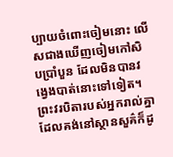ប្បាយចំពោះចៀមនោះ លើសជាងឃើញចៀមកៅសិបប្រាំបួន ដែលមិនបានវង្វេងបាត់នោះទៅទៀត។ ព្រះវរបិតារបស់អ្នករាល់គ្នាដែលគង់នៅស្ថានសួគ៌ក៏ដូ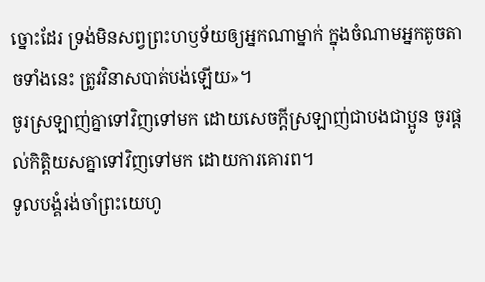ច្នោះដែរ ទ្រង់មិនសព្វព្រះហឫទ័យឲ្យអ្នកណាម្នាក់ ក្នុងចំណាមអ្នកតូចតាចទាំងនេះ ត្រូវវិនាសបាត់បង់ឡើយ»។
ចូរស្រឡាញ់គ្នាទៅវិញទៅមក ដោយសេចក្ដីស្រឡាញ់ជាបងជាប្អូន ចូរផ្តល់កិត្តិយសគ្នាទៅវិញទៅមក ដោយការគោរព។
ទូលបង្គំរង់ចាំព្រះយេហូ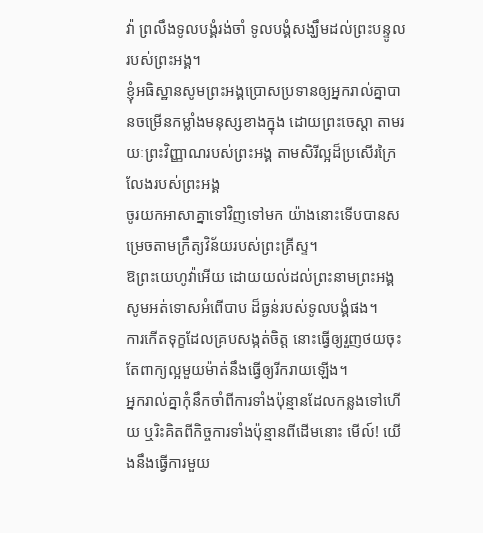វ៉ា ព្រលឹងទូលបង្គំរង់ចាំ ទូលបង្គំសង្ឃឹមដល់ព្រះបន្ទូលរបស់ព្រះអង្គ។
ខ្ញុំអធិស្ឋានសូមព្រះអង្គប្រោសប្រទានឲ្យអ្នករាល់គ្នាបានចម្រើនកម្លាំងមនុស្សខាងក្នុង ដោយព្រះចេស្ដា តាមរយៈព្រះវិញ្ញាណរបស់ព្រះអង្គ តាមសិរីល្អដ៏ប្រសើរក្រៃលែងរបស់ព្រះអង្គ
ចូរយកអាសាគ្នាទៅវិញទៅមក យ៉ាងនោះទើបបានសម្រេចតាមក្រឹត្យវិន័យរបស់ព្រះគ្រីស្ទ។
ឱព្រះយេហូវ៉ាអើយ ដោយយល់ដល់ព្រះនាមព្រះអង្គ សូមអត់ទោសអំពើបាប ដ៏ធ្ងន់របស់ទូលបង្គំផង។
ការកើតទុក្ខដែលគ្របសង្កត់ចិត្ត នោះធ្វើឲ្យរួញថយចុះ តែពាក្យល្អមួយម៉ាត់នឹងធ្វើឲ្យរីករាយឡើង។
អ្នករាល់គ្នាកុំនឹកចាំពីការទាំងប៉ុន្មានដែលកន្លងទៅហើយ ឬរិះគិតពីកិច្ចការទាំងប៉ុន្មានពីដើមនោះ មើល៍! យើងនឹងធ្វើការមួយ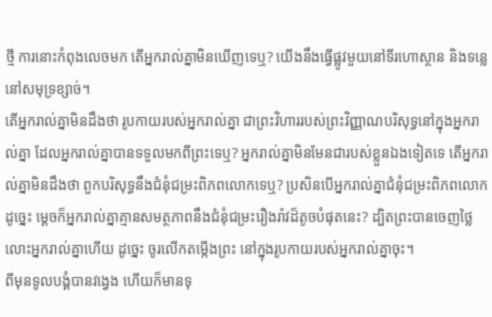ថ្មី ការនោះកំពុងលេចមក តើអ្នករាល់គ្នាមិនឃើញទេឬ? យើងនឹងធ្វើផ្លូវមួយនៅទីរហោស្ថាន និងទន្លេនៅសមុទ្រខ្សាច់។
តើអ្នករាល់គ្នាមិនដឹងថា រូបកាយរបស់អ្នករាល់គ្នា ជាព្រះវិហាររបស់ព្រះវិញ្ញាណបរិសុទ្ធនៅក្នុងអ្នករាល់គ្នា ដែលអ្នករាល់គ្នាបានទទួលមកពីព្រះទេឬ? អ្នករាល់គ្នាមិនមែនជារបស់ខ្លួនឯងទៀតទេ តើអ្នករាល់គ្នាមិនដឹងថា ពួកបរិសុទ្ធនឹងជំនុំជម្រះពិភពលោកទេឬ? ប្រសិនបើអ្នករាល់គ្នាជំនុំជម្រះពិភពលោកដូច្នេះ ម្ដេចក៏អ្នករាល់គ្នាគ្មានសមត្ថភាពនឹងជំនុំជម្រះរឿងរ៉ាវដ៏តូចបំផុតនេះ? ដ្បិតព្រះបានចេញថ្លៃលោះអ្នករាល់គ្នាហើយ ដូច្នេះ ចូរលើកតម្កើងព្រះ នៅក្នុងរូបកាយរបស់អ្នករាល់គ្នាចុះ។
ពីមុនទូលបង្គំបានវង្វេង ហើយក៏មានទុ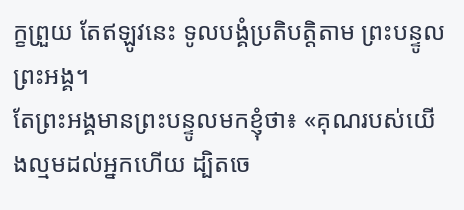ក្ខព្រួយ តែឥឡូវនេះ ទូលបង្គំប្រតិបត្តិតាម ព្រះបន្ទូលព្រះអង្គ។
តែព្រះអង្គមានព្រះបន្ទូលមកខ្ញុំថា៖ «គុណរបស់យើងល្មមដល់អ្នកហើយ ដ្បិតចេ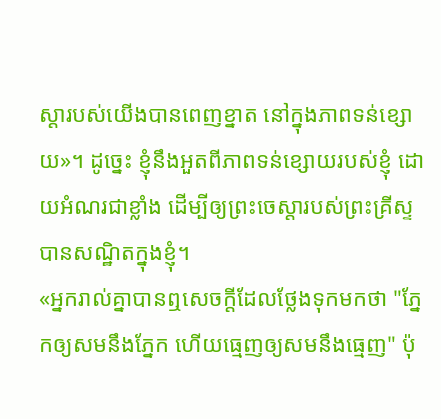ស្ដារបស់យើងបានពេញខ្នាត នៅក្នុងភាពទន់ខ្សោយ»។ ដូច្នេះ ខ្ញុំនឹងអួតពីភាពទន់ខ្សោយរបស់ខ្ញុំ ដោយអំណរជាខ្លាំង ដើម្បីឲ្យព្រះចេស្តារបស់ព្រះគ្រីស្ទបានសណ្ឋិតក្នុងខ្ញុំ។
«អ្នករាល់គ្នាបានឮសេចក្តីដែលថ្លែងទុកមកថា "ភ្នែកឲ្យសមនឹងភ្នែក ហើយធ្មេញឲ្យសមនឹងធ្មេញ" ប៉ុ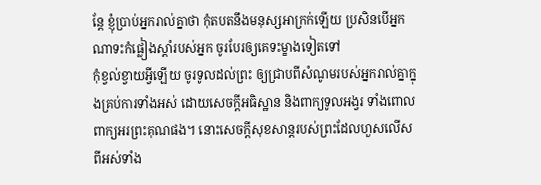ន្តែ ខ្ញុំប្រាប់អ្នករាល់គ្នាថា កុំតបតនឹងមនុស្សអាក្រក់ឡើយ ប្រសិនបើអ្នកណាទះកំផ្លៀងស្តាំរបស់អ្នក ចូរបែរឲ្យគេទះម្ខាងទៀតទៅ
កុំខ្វល់ខ្វាយអ្វីឡើយ ចូរទូលដល់ព្រះ ឲ្យជ្រាបពីសំណូមរបស់អ្នករាល់គ្នាក្នុងគ្រប់ការទាំងអស់ ដោយសេចក្ដីអធិស្ឋាន និងពាក្យទូលអង្វរ ទាំងពោលពាក្យអរព្រះគុណផង។ នោះសេចក្ដីសុខសាន្តរបស់ព្រះដែលហួសលើសពីអស់ទាំង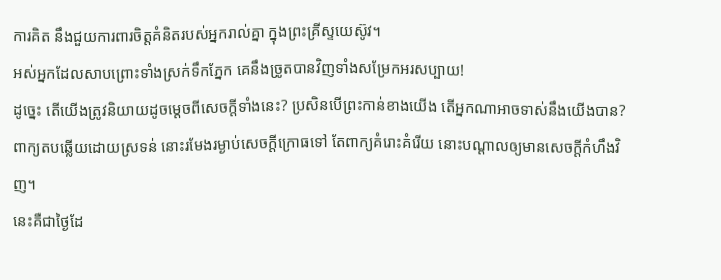ការគិត នឹងជួយការពារចិត្តគំនិតរបស់អ្នករាល់គ្នា ក្នុងព្រះគ្រីស្ទយេស៊ូវ។
អស់អ្នកដែលសាបព្រោះទាំងស្រក់ទឹកភ្នែក គេនឹងច្រូតបានវិញទាំងសម្រែកអរសប្បាយ!
ដូច្នេះ តើយើងត្រូវនិយាយដូចម្តេចពីសេចក្តីទាំងនេះ? ប្រសិនបើព្រះកាន់ខាងយើង តើអ្នកណាអាចទាស់នឹងយើងបាន?
ពាក្យតបឆ្លើយដោយស្រទន់ នោះរមែងរម្ងាប់សេចក្ដីក្រោធទៅ តែពាក្យគំរោះគំរើយ នោះបណ្ដាលឲ្យមានសេចក្ដីកំហឹងវិញ។
នេះគឺជាថ្ងៃដែ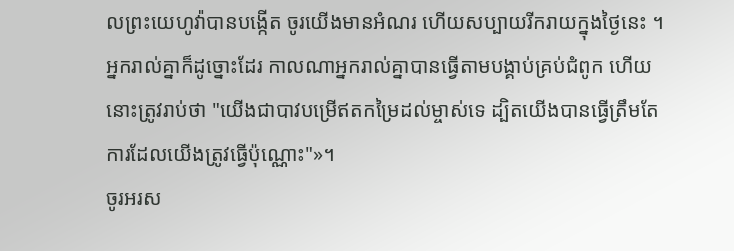លព្រះយេហូវ៉ាបានបង្កើត ចូរយើងមានអំណរ ហើយសប្បាយរីករាយក្នុងថ្ងៃនេះ ។
អ្នករាល់គ្នាក៏ដូច្នោះដែរ កាលណាអ្នករាល់គ្នាបានធ្វើតាមបង្គាប់គ្រប់ជំពូក ហើយ នោះត្រូវរាប់ថា "យើងជាបាវបម្រើឥតកម្រៃដល់ម្ចាស់ទេ ដ្បិតយើងបានធ្វើត្រឹមតែការដែលយើងត្រូវធ្វើប៉ុណ្ណោះ"»។
ចូរអរស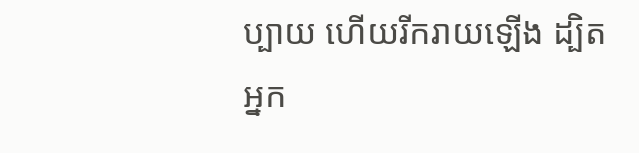ប្បាយ ហើយរីករាយឡើង ដ្បិតអ្នក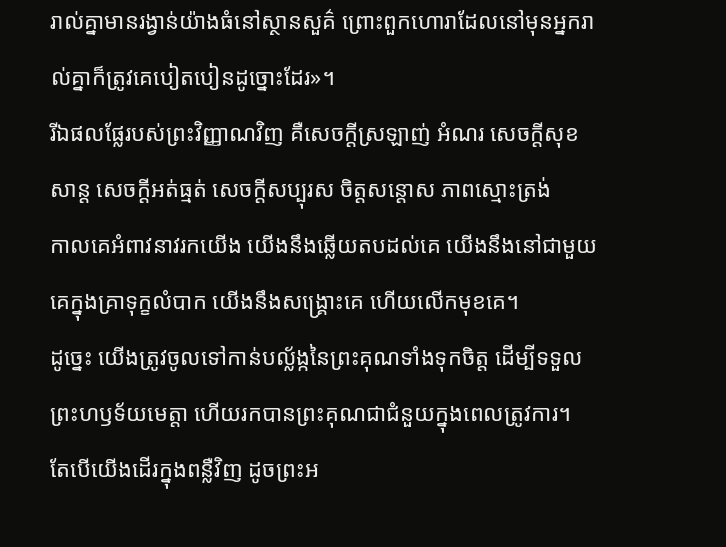រាល់គ្នាមានរង្វាន់យ៉ាងធំនៅស្ថានសួគ៌ ព្រោះពួកហោរាដែលនៅមុនអ្នករាល់គ្នាក៏ត្រូវគេបៀតបៀនដូច្នោះដែរ»។
រីឯផលផ្លែរបស់ព្រះវិញ្ញាណវិញ គឺសេចក្ដីស្រឡាញ់ អំណរ សេចក្ដីសុខសាន្ត សេចក្ដីអត់ធ្មត់ សេចក្ដីសប្បុរស ចិត្តសន្ដោស ភាពស្មោះត្រង់
កាលគេអំពាវនាវរកយើង យើងនឹងឆ្លើយតបដល់គេ យើងនឹងនៅជាមួយគេក្នុងគ្រាទុក្ខលំបាក យើងនឹងសង្គ្រោះគេ ហើយលើកមុខគេ។
ដូច្នេះ យើងត្រូវចូលទៅកាន់បល្ល័ង្កនៃព្រះគុណទាំងទុកចិត្ត ដើម្បីទទួលព្រះហឫទ័យមេត្តា ហើយរកបានព្រះគុណជាជំនួយក្នុងពេលត្រូវការ។
តែបើយើងដើរក្នុងពន្លឺវិញ ដូចព្រះអ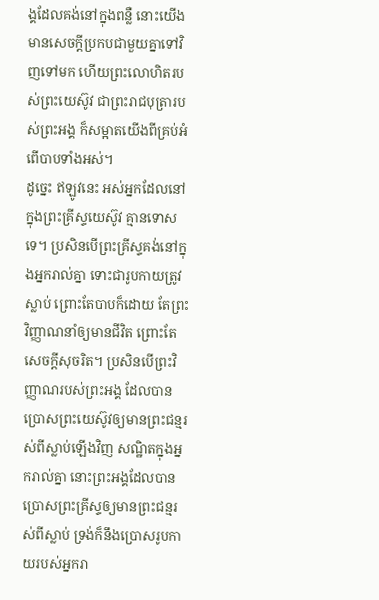ង្គដែលគង់នៅក្នុងពន្លឺ នោះយើងមានសេចក្ដីប្រកបជាមួយគ្នាទៅវិញទៅមក ហើយព្រះលោហិតរបស់ព្រះយេស៊ូវ ជាព្រះរាជបុត្រារបស់ព្រះអង្គ ក៏សម្អាតយើងពីគ្រប់អំពើបាបទាំងអស់។
ដូច្នេះ ឥឡូវនេះ អស់អ្នកដែលនៅក្នុងព្រះគ្រីស្ទយេស៊ូវ គ្មានទោសទេ។ ប្រសិនបើព្រះគ្រីស្ទគង់នៅក្នុងអ្នករាល់គ្នា ទោះជារូបកាយត្រូវស្លាប់ ព្រោះតែបាបក៏ដោយ តែព្រះវិញ្ញាណនាំឲ្យមានជីវិត ព្រោះតែសេចក្តីសុចរិត។ ប្រសិនបើព្រះវិញ្ញាណរបស់ព្រះអង្គ ដែលបានប្រោសព្រះយេស៊ូវឲ្យមានព្រះជន្មរស់ពីស្លាប់ឡើងវិញ សណ្ឋិតក្នុងអ្នករាល់គ្នា នោះព្រះអង្គដែលបានប្រោសព្រះគ្រីស្ទឲ្យមានព្រះជន្មរស់ពីស្លាប់ ទ្រង់ក៏នឹងប្រោសរូបកាយរបស់អ្នករា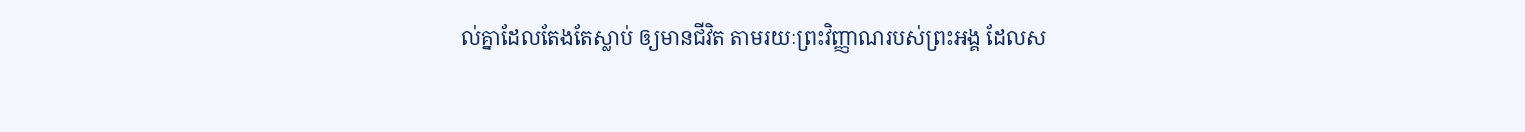ល់គ្នាដែលតែងតែស្លាប់ ឲ្យមានជីវិត តាមរយៈព្រះវិញ្ញាណរបស់ព្រះអង្គ ដែលស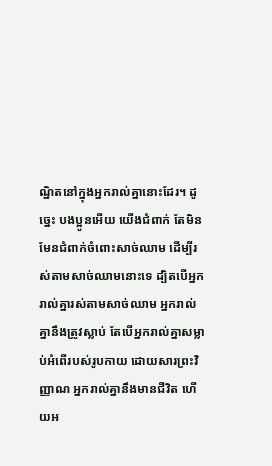ណ្ឋិតនៅក្នុងអ្នករាល់គ្នានោះដែរ។ ដូច្នេះ បងប្អូនអើយ យើងជំពាក់ តែមិនមែនជំពាក់ចំពោះសាច់ឈាម ដើម្បីរស់តាមសាច់ឈាមនោះទេ ដ្បិតបើអ្នករាល់គ្នារស់តាមសាច់ឈាម អ្នករាល់គ្នានឹងត្រូវស្លាប់ តែបើអ្នករាល់គ្នាសម្លាប់អំពើរបស់រូបកាយ ដោយសារព្រះវិញ្ញាណ អ្នករាល់គ្នានឹងមានជីវិត ហើយអ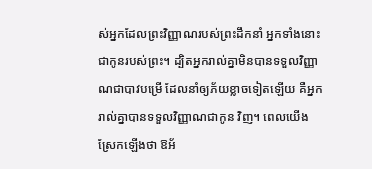ស់អ្នកដែលព្រះវិញ្ញាណរបស់ព្រះដឹកនាំ អ្នកទាំងនោះជាកូនរបស់ព្រះ។ ដ្បិតអ្នករាល់គ្នាមិនបានទទួលវិញ្ញាណជាបាវបម្រើ ដែលនាំឲ្យភ័យខ្លាចទៀតឡើយ គឺអ្នករាល់គ្នាបានទទួលវិញ្ញាណជាកូន វិញ។ ពេលយើងស្រែកឡើងថា ឱអ័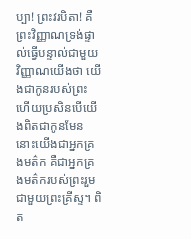ប្បា! ព្រះវរបិតា! គឺព្រះវិញ្ញាណទ្រង់ផ្ទាល់ធ្វើបន្ទាល់ជាមួយវិញ្ញាណយើងថា យើងជាកូនរបស់ព្រះ ហើយប្រសិនបើយើងពិតជាកូនមែន នោះយើងជាអ្នកគ្រងមត៌ក គឺជាអ្នកគ្រងមត៌ករបស់ព្រះរួមជាមួយព្រះគ្រីស្ទ។ ពិត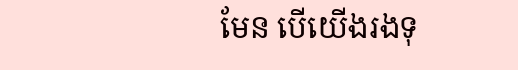មែន បើយើងរងទុ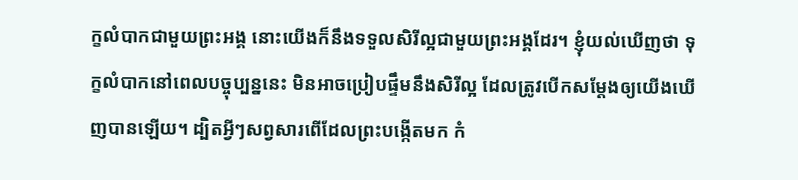ក្ខលំបាកជាមួយព្រះអង្គ នោះយើងក៏នឹងទទួលសិរីល្អជាមួយព្រះអង្គដែរ។ ខ្ញុំយល់ឃើញថា ទុក្ខលំបាកនៅពេលបច្ចុប្បន្ននេះ មិនអាចប្រៀបផ្ទឹមនឹងសិរីល្អ ដែលត្រូវបើកសម្ដែងឲ្យយើងឃើញបានឡើយ។ ដ្បិតអ្វីៗសព្វសារពើដែលព្រះបង្កើតមក កំ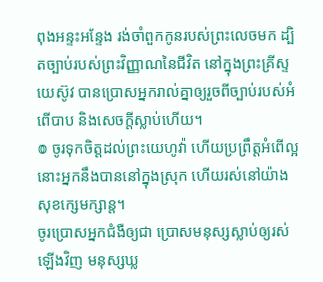ពុងអន្ទះអន្ទែង រង់ចាំពួកកូនរបស់ព្រះលេចមក ដ្បិតច្បាប់របស់ព្រះវិញ្ញាណនៃជីវិត នៅក្នុងព្រះគ្រីស្ទយេស៊ូវ បានប្រោសអ្នករាល់គ្នាឲ្យរួចពីច្បាប់របស់អំពើបាប និងសេចក្តីស្លាប់ហើយ។
៙ ចូរទុកចិត្តដល់ព្រះយេហូវ៉ា ហើយប្រព្រឹត្តអំពើល្អ នោះអ្នកនឹងបាននៅក្នុងស្រុក ហើយរស់នៅយ៉ាងសុខក្សេមក្សាន្ត។
ចូរប្រោសអ្នកជំងឺឲ្យជា ប្រោសមនុស្សស្លាប់ឲ្យរស់ឡើងវិញ មនុស្សឃ្ល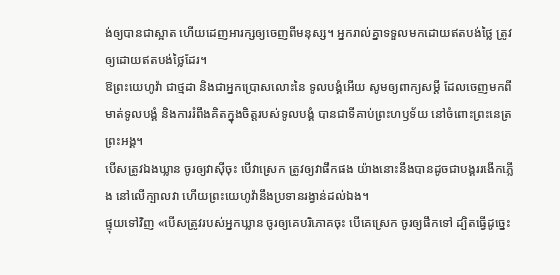ង់ឲ្យបានជាស្អាត ហើយដេញអារក្សឲ្យចេញពីមនុស្ស។ អ្នករាល់គ្នាទទួលមកដោយឥតបង់ថ្លៃ ត្រូវឲ្យដោយឥតបង់ថ្លៃដែរ។
ឱព្រះយេហូវ៉ា ជាថ្មដា និងជាអ្នកប្រោសលោះនៃ ទូលបង្គំអើយ សូមឲ្យពាក្យសម្ដី ដែលចេញមកពីមាត់ទូលបង្គំ និងការរំពឹងគិតក្នុងចិត្តរបស់ទូលបង្គំ បានជាទីគាប់ព្រះហឫទ័យ នៅចំពោះព្រះនេត្រព្រះអង្គ។
បើសត្រូវឯងឃ្លាន ចូរឲ្យវាស៊ីចុះ បើវាស្រេក ត្រូវឲ្យវាផឹកផង យ៉ាងនោះនឹងបានដូចជាបង្គររងើកភ្លើង នៅលើក្បាលវា ហើយព្រះយេហូវ៉ានឹងប្រទានរង្វាន់ដល់ឯង។
ផ្ទុយទៅវិញ «បើសត្រូវរបស់អ្នកឃ្លាន ចូរឲ្យគេបរិភោគចុះ បើគេស្រេក ចូរឲ្យផឹកទៅ ដ្បិតធ្វើដូច្នេះ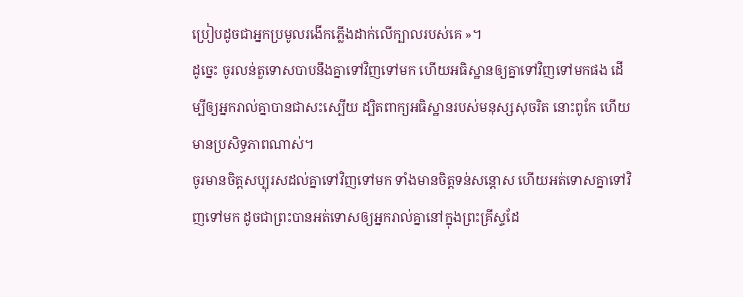ប្រៀបដូចជាអ្នកប្រមូលរងើកភ្លើងដាក់លើក្បាលរបស់គេ »។
ដូច្នេះ ចូរលន់តួទោសបាបនឹងគ្នាទៅវិញទៅមក ហើយអធិស្ឋានឲ្យគ្នាទៅវិញទៅមកផង ដើម្បីឲ្យអ្នករាល់គ្នាបានជាសះស្បើយ ដ្បិតពាក្យអធិស្ឋានរបស់មនុស្សសុចរិត នោះពូកែ ហើយមានប្រសិទ្ធភាពណាស់។
ចូរមានចិត្តសប្បុរសដល់គ្នាទៅវិញទៅមក ទាំងមានចិត្តទន់សន្តោស ហើយអត់ទោសគ្នាទៅវិញទៅមក ដូចជាព្រះបានអត់ទោសឲ្យអ្នករាល់គ្នានៅក្នុងព្រះគ្រីស្ទដែ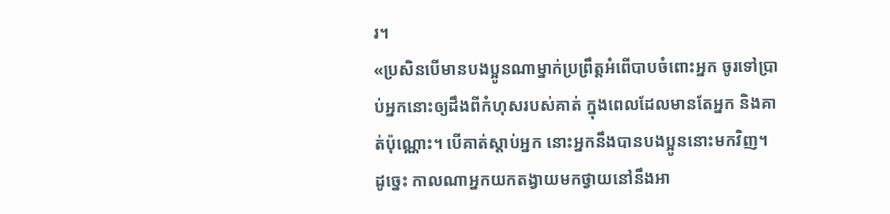រ។
«ប្រសិនបើមានបងប្អូនណាម្នាក់ប្រព្រឹត្តអំពើបាបចំពោះអ្នក ចូរទៅប្រាប់អ្នកនោះឲ្យដឹងពីកំហុសរបស់គាត់ ក្នុងពេលដែលមានតែអ្នក និងគាត់ប៉ុណ្ណោះ។ បើគាត់ស្តាប់អ្នក នោះអ្នកនឹងបានបងប្អូននោះមកវិញ។
ដូច្នេះ កាលណាអ្នកយកតង្វាយមកថ្វាយនៅនឹងអា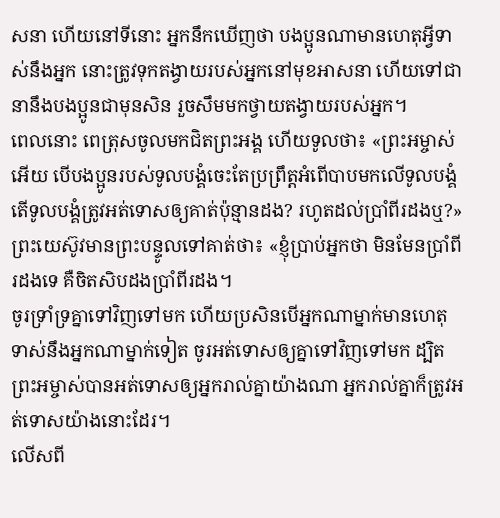សនា ហើយនៅទីនោះ អ្នកនឹកឃើញថា បងប្អូនណាមានហេតុអ្វីទាស់នឹងអ្នក នោះត្រូវទុកតង្វាយរបស់អ្នកនៅមុខអាសនា ហើយទៅជានានឹងបងប្អូនជាមុនសិន រួចសឹមមកថ្វាយតង្វាយរបស់អ្នក។
ពេលនោះ ពេត្រុសចូលមកជិតព្រះអង្គ ហើយទូលថា៖ «ព្រះអម្ចាស់អើយ បើបងប្អូនរបស់ទូលបង្គំចេះតែប្រព្រឹត្តអំពើបាបមកលើទូលបង្គំ តើទូលបង្គំត្រូវអត់ទោសឲ្យគាត់ប៉ុន្មានដង? រហូតដល់ប្រាំពីរដងឬ?» ព្រះយេស៊ូវមានព្រះបន្ទូលទៅគាត់ថា៖ «ខ្ញុំប្រាប់អ្នកថា មិនមែនប្រាំពីរដងទេ គឺចិតសិបដងប្រាំពីរដង។
ចូរទ្រាំទ្រគ្នាទៅវិញទៅមក ហើយប្រសិនបើអ្នកណាម្នាក់មានហេតុទាស់នឹងអ្នកណាម្នាក់ទៀត ចូរអត់ទោសឲ្យគ្នាទៅវិញទៅមក ដ្បិតព្រះអម្ចាស់បានអត់ទោសឲ្យអ្នករាល់គ្នាយ៉ាងណា អ្នករាល់គ្នាក៏ត្រូវអត់ទោសយ៉ាងនោះដែរ។
លើសពី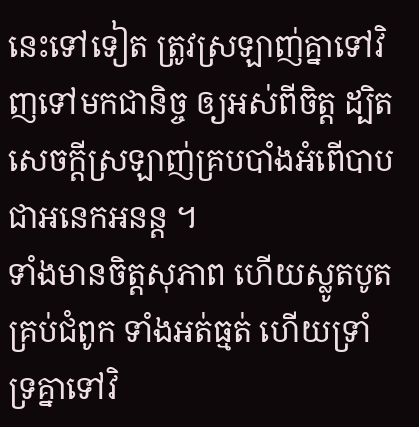នេះទៅទៀត ត្រូវស្រឡាញ់គ្នាទៅវិញទៅមកជានិច្ច ឲ្យអស់ពីចិត្ត ដ្បិតសេចក្តីស្រឡាញ់គ្របបាំងអំពើបាបជាអនេកអនន្ត ។
ទាំងមានចិត្តសុភាព ហើយស្លូតបូតគ្រប់ជំពូក ទាំងអត់ធ្មត់ ហើយទ្រាំទ្រគ្នាទៅវិ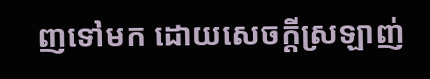ញទៅមក ដោយសេចក្ដីស្រឡាញ់